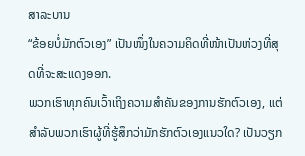ສາລະບານ
“ຂ້ອຍບໍ່ມັກຕົວເອງ” ເປັນໜຶ່ງໃນຄວາມຄິດທີ່ໜ້າເປັນຫ່ວງທີ່ສຸດທີ່ຈະສະແດງອອກ.
ພວກເຮົາທຸກຄົນເວົ້າເຖິງຄວາມສຳຄັນຂອງການຮັກຕົວເອງ, ແຕ່ສຳລັບພວກເຮົາຜູ້ທີ່ຮູ້ສຶກວ່າມັກຮັກຕົວເອງແນວໃດ? ເປັນວຽກ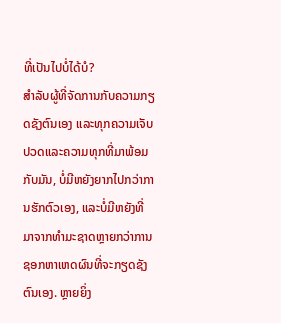ທີ່ເປັນໄປບໍ່ໄດ້ບໍ?
ສຳລັບຜູ້ທີ່ຈັດການກັບຄວາມກຽດຊັງຕົນເອງ ແລະທຸກຄວາມເຈັບປວດແລະຄວາມທຸກທີ່ມາພ້ອມກັບມັນ, ບໍ່ມີຫຍັງຍາກໄປກວ່າການຮັກຕົວເອງ, ແລະບໍ່ມີຫຍັງທີ່ມາຈາກທໍາມະຊາດຫຼາຍກວ່າການຊອກຫາເຫດຜົນທີ່ຈະກຽດຊັງຕົນເອງ. ຫຼາຍຍິ່ງ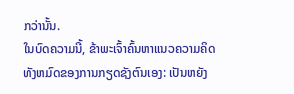ກວ່ານັ້ນ.
ໃນບົດຄວາມນີ້, ຂ້າພະເຈົ້າຄົ້ນຫາແນວຄວາມຄິດທັງຫມົດຂອງການກຽດຊັງຕົນເອງ: ເປັນຫຍັງ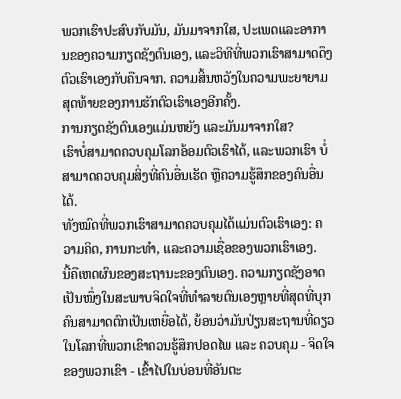ພວກເຮົາປະສົບກັບມັນ, ມັນມາຈາກໃສ, ປະເພດແລະອາການຂອງຄວາມກຽດຊັງຕົນເອງ, ແລະວິທີທີ່ພວກເຮົາສາມາດດຶງຕົວເຮົາເອງກັບຄືນຈາກ. ຄວາມສິ້ນຫວັງໃນຄວາມພະຍາຍາມສຸດທ້າຍຂອງການຮັກຕົວເຮົາເອງອີກຄັ້ງ.
ການກຽດຊັງຕົນເອງແມ່ນຫຍັງ ແລະມັນມາຈາກໃສ?
ເຮົາບໍ່ສາມາດຄວບຄຸມໂລກອ້ອມຕົວເຮົາໄດ້, ແລະພວກເຮົາ ບໍ່ສາມາດຄວບຄຸມສິ່ງທີ່ຄົນອື່ນເຮັດ ຫຼືຄວາມຮູ້ສຶກຂອງຄົນອື່ນໄດ້.
ທັງໝົດທີ່ພວກເຮົາສາມາດຄວບຄຸມໄດ້ແມ່ນຕົວເຮົາເອງ: ຄວາມຄິດ, ການກະທຳ, ແລະຄວາມເຊື່ອຂອງພວກເຮົາເອງ.
ນີ້ຄືເຫດຜົນຂອງສະຖານະຂອງຕົນເອງ. ຄວາມກຽດຊັງອາດເປັນໜຶ່ງໃນສະພາບຈິດໃຈທີ່ທຳລາຍຕົນເອງຫຼາຍທີ່ສຸດທີ່ບຸກຄົນສາມາດຕົກເປັນເຫຍື່ອໄດ້, ຍ້ອນວ່າມັນປ່ຽນສະຖານທີ່ດຽວໃນໂລກທີ່ພວກເຂົາຄວນຮູ້ສຶກປອດໄພ ແລະ ຄວບຄຸມ - ຈິດໃຈຂອງພວກເຂົາ - ເຂົ້າໄປໃນບ່ອນທີ່ອັນຕະ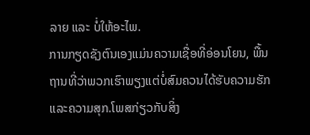ລາຍ ແລະ ບໍ່ໃຫ້ອະໄພ.
ການກຽດຊັງຕົນເອງແມ່ນຄວາມເຊື່ອທີ່ອ່ອນໂຍນ, ພື້ນຖານທີ່ວ່າພວກເຮົາພຽງແຕ່ບໍ່ສົມຄວນໄດ້ຮັບຄວາມຮັກ ແລະຄວາມສຸກ.ໂພສກ່ຽວກັບສິ່ງ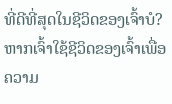ທີ່ດີທີ່ສຸດໃນຊີວິດຂອງເຈົ້າບໍ?
ຫາກເຈົ້າໃຊ້ຊີວິດຂອງເຈົ້າເພື່ອຄວາມ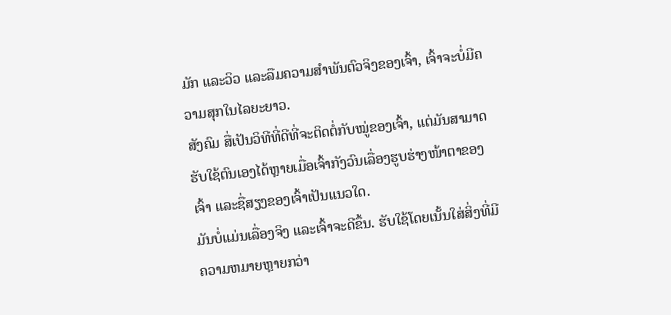ມັກ ແລະວິວ ແລະລືມຄວາມສຳພັນຕົວຈິງຂອງເຈົ້າ, ເຈົ້າຈະບໍ່ມີຄວາມສຸກໃນໄລຍະຍາວ.
ສັງຄົມ ສື່ເປັນວິທີທີ່ດີທີ່ຈະຕິດຕໍ່ກັບໝູ່ຂອງເຈົ້າ, ແຕ່ມັນສາມາດຮັບໃຊ້ຕົນເອງໄດ້ຫຼາຍເມື່ອເຈົ້າກັງວົນເລື່ອງຮູບຮ່າງໜ້າຕາຂອງເຈົ້າ ແລະຊື່ສຽງຂອງເຈົ້າເປັນແນວໃດ.
ມັນບໍ່ແມ່ນເລື່ອງຈິງ ແລະເຈົ້າຈະດີຂຶ້ນ. ຮັບໃຊ້ໂດຍເນັ້ນໃສ່ສິ່ງທີ່ມີຄວາມຫມາຍຫຼາຍກວ່າ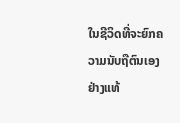ໃນຊີວິດທີ່ຈະຍົກຄວາມນັບຖືຕົນເອງຢ່າງແທ້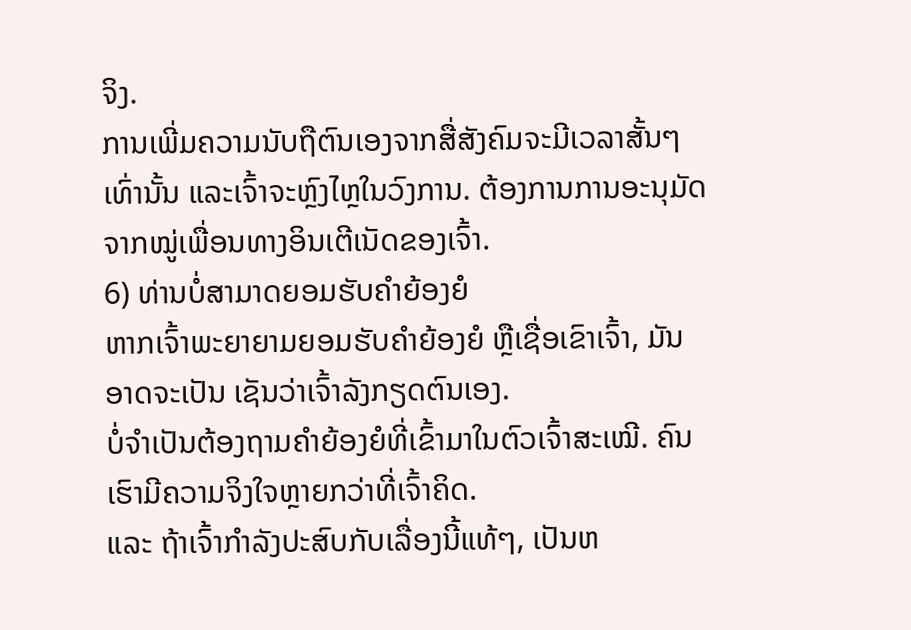ຈິງ.
ການເພີ່ມຄວາມນັບຖືຕົນເອງຈາກສື່ສັງຄົມຈະມີເວລາສັ້ນໆເທົ່ານັ້ນ ແລະເຈົ້າຈະຫຼົງໄຫຼໃນວົງການ. ຕ້ອງການການອະນຸມັດຈາກໝູ່ເພື່ອນທາງອິນເຕີເນັດຂອງເຈົ້າ.
6) ທ່ານບໍ່ສາມາດຍອມຮັບຄຳຍ້ອງຍໍ
ຫາກເຈົ້າພະຍາຍາມຍອມຮັບຄຳຍ້ອງຍໍ ຫຼືເຊື່ອເຂົາເຈົ້າ, ມັນອາດຈະເປັນ ເຊັນວ່າເຈົ້າລັງກຽດຕົນເອງ.
ບໍ່ຈຳເປັນຕ້ອງຖາມຄຳຍ້ອງຍໍທີ່ເຂົ້າມາໃນຕົວເຈົ້າສະເໝີ. ຄົນເຮົາມີຄວາມຈິງໃຈຫຼາຍກວ່າທີ່ເຈົ້າຄິດ.
ແລະ ຖ້າເຈົ້າກຳລັງປະສົບກັບເລື່ອງນີ້ແທ້ໆ, ເປັນຫ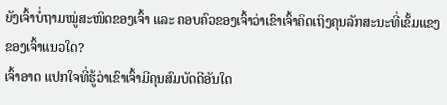ຍັງເຈົ້າບໍ່ຖາມໝູ່ສະໜິດຂອງເຈົ້າ ແລະ ຄອບຄົວຂອງເຈົ້າວ່າເຂົາເຈົ້າຄິດເຖິງຄຸນລັກສະນະທີ່ເຂັ້ມແຂງຂອງເຈົ້າແນວໃດ?
ເຈົ້າອາດ ແປກໃຈທີ່ຮູ້ວ່າເຂົາເຈົ້າມີຄຸນສົມບັດດີອັນໃດ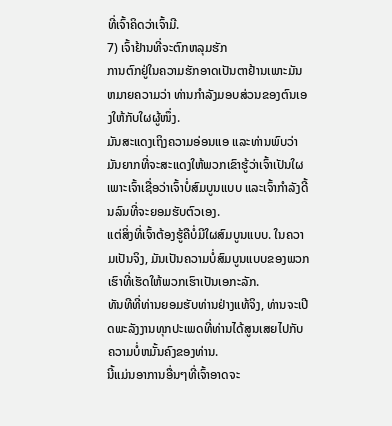ທີ່ເຈົ້າຄິດວ່າເຈົ້າມີ.
7) ເຈົ້າຢ້ານທີ່ຈະຕົກຫລຸມຮັກ
ການຕົກຢູ່ໃນຄວາມຮັກອາດເປັນຕາຢ້ານເພາະມັນຫມາຍຄວາມວ່າ ທ່ານກຳລັງມອບສ່ວນຂອງຕົນເອງໃຫ້ກັບໃຜຜູ້ໜຶ່ງ.
ມັນສະແດງເຖິງຄວາມອ່ອນແອ ແລະທ່ານພົບວ່າມັນຍາກທີ່ຈະສະແດງໃຫ້ພວກເຂົາຮູ້ວ່າເຈົ້າເປັນໃຜ ເພາະເຈົ້າເຊື່ອວ່າເຈົ້າບໍ່ສົມບູນແບບ ແລະເຈົ້າກຳລັງດີ້ນລົນທີ່ຈະຍອມຮັບຕົວເອງ.
ແຕ່ສິ່ງທີ່ເຈົ້າຕ້ອງຮູ້ຄືບໍ່ມີໃຜສົມບູນແບບ. ໃນຄວາມເປັນຈິງ, ມັນເປັນຄວາມບໍ່ສົມບູນແບບຂອງພວກເຮົາທີ່ເຮັດໃຫ້ພວກເຮົາເປັນເອກະລັກ.
ທັນທີທີ່ທ່ານຍອມຮັບທ່ານຢ່າງແທ້ຈິງ, ທ່ານຈະເປີດພະລັງງານທຸກປະເພດທີ່ທ່ານໄດ້ສູນເສຍໄປກັບຄວາມບໍ່ຫມັ້ນຄົງຂອງທ່ານ.
ນີ້ແມ່ນອາການອື່ນໆທີ່ເຈົ້າອາດຈະ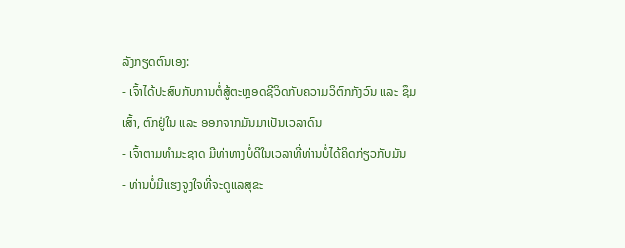ລັງກຽດຕົນເອງ:
- ເຈົ້າໄດ້ປະສົບກັບການຕໍ່ສູ້ຕະຫຼອດຊີວິດກັບຄວາມວິຕົກກັງວົນ ແລະ ຊຶມເສົ້າ, ຕົກຢູ່ໃນ ແລະ ອອກຈາກມັນມາເປັນເວລາດົນ
- ເຈົ້າຕາມທໍາມະຊາດ ມີທ່າທາງບໍ່ດີໃນເວລາທີ່ທ່ານບໍ່ໄດ້ຄິດກ່ຽວກັບມັນ
- ທ່ານບໍ່ມີແຮງຈູງໃຈທີ່ຈະດູແລສຸຂະ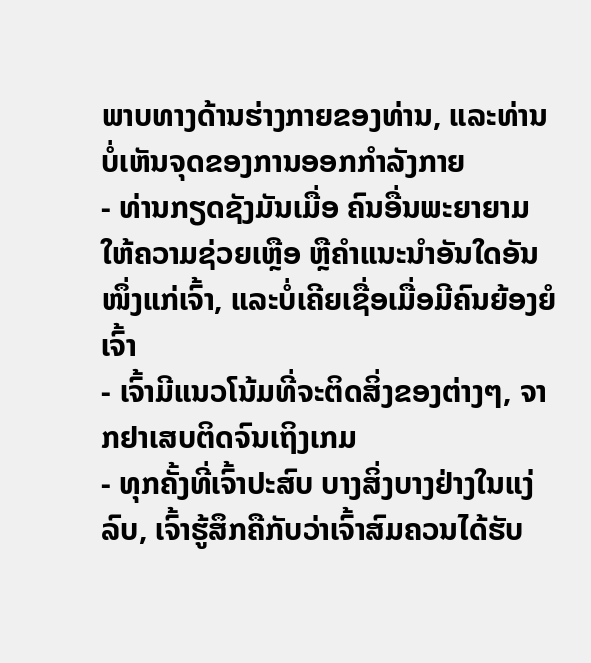ພາບທາງດ້ານຮ່າງກາຍຂອງທ່ານ, ແລະທ່ານບໍ່ເຫັນຈຸດຂອງການອອກກໍາລັງກາຍ
- ທ່ານກຽດຊັງມັນເມື່ອ ຄົນອື່ນພະຍາຍາມໃຫ້ຄວາມຊ່ວຍເຫຼືອ ຫຼືຄຳແນະນຳອັນໃດອັນໜຶ່ງແກ່ເຈົ້າ, ແລະບໍ່ເຄີຍເຊື່ອເມື່ອມີຄົນຍ້ອງຍໍເຈົ້າ
- ເຈົ້າມີແນວໂນ້ມທີ່ຈະຕິດສິ່ງຂອງຕ່າງໆ, ຈາກຢາເສບຕິດຈົນເຖິງເກມ
- ທຸກຄັ້ງທີ່ເຈົ້າປະສົບ ບາງສິ່ງບາງຢ່າງໃນແງ່ລົບ, ເຈົ້າຮູ້ສຶກຄືກັບວ່າເຈົ້າສົມຄວນໄດ້ຮັບ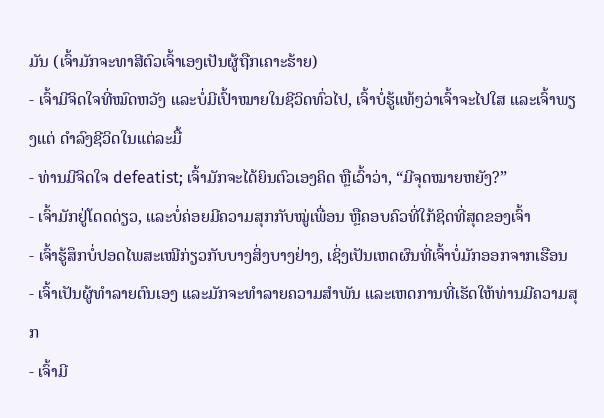ມັນ (ເຈົ້າມັກຈະທາສີຕົວເຈົ້າເອງເປັນຜູ້ຖືກເຄາະຮ້າຍ)
- ເຈົ້າມີຈິດໃຈທີ່ໝົດຫວັງ ແລະບໍ່ມີເປົ້າໝາຍໃນຊີວິດທົ່ວໄປ, ເຈົ້າບໍ່ຮູ້ແທ້ໆວ່າເຈົ້າຈະໄປໃສ ແລະເຈົ້າພຽງແຕ່ ດໍາລົງຊີວິດໃນແຕ່ລະມື້
- ທ່ານມີຈິດໃຈ defeatist; ເຈົ້າມັກຈະໄດ້ຍິນຕົວເອງຄິດ ຫຼືເວົ້າວ່າ, “ມີຈຸດໝາຍຫຍັງ?”
- ເຈົ້າມັກຢູ່ໂດດດ່ຽວ, ແລະບໍ່ຄ່ອຍມີຄວາມສຸກກັບໝູ່ເພື່ອນ ຫຼືຄອບຄົວທີ່ໃກ້ຊິດທີ່ສຸດຂອງເຈົ້າ
- ເຈົ້າຮູ້ສຶກບໍ່ປອດໄພສະເໝີກ່ຽວກັບບາງສິ່ງບາງຢ່າງ, ເຊິ່ງເປັນເຫດຜົນທີ່ເຈົ້າບໍ່ມັກອອກຈາກເຮືອນ
- ເຈົ້າເປັນຜູ້ທຳລາຍຕົນເອງ ແລະມັກຈະທຳລາຍຄວາມສຳພັນ ແລະເຫດການທີ່ເຮັດໃຫ້ທ່ານມີຄວາມສຸກ
- ເຈົ້າມີ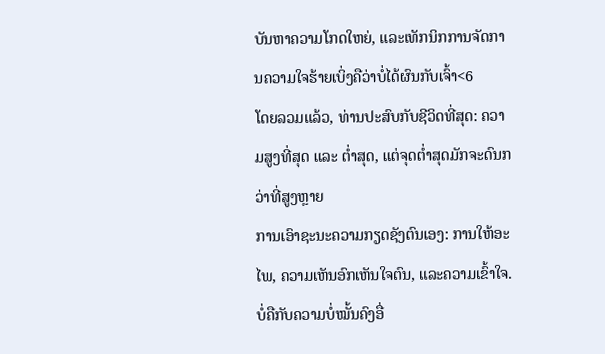ບັນຫາຄວາມໂກດໃຫຍ່, ແລະເທັກນິກການຈັດການຄວາມໃຈຮ້າຍເບິ່ງຄືວ່າບໍ່ໄດ້ຜົນກັບເຈົ້າ<6
ໂດຍລວມແລ້ວ, ທ່ານປະສົບກັບຊີວິດທີ່ສຸດ: ຄວາມສູງທີ່ສຸດ ແລະ ຕ່ຳສຸດ, ແຕ່ຈຸດຕ່ຳສຸດມັກຈະດົນກວ່າທີ່ສູງຫຼາຍ
ການເອົາຊະນະຄວາມກຽດຊັງຕົນເອງ: ການໃຫ້ອະໄພ, ຄວາມເຫັນອົກເຫັນໃຈຕົນ, ແລະຄວາມເຂົ້າໃຈ.
ບໍ່ຄືກັບຄວາມບໍ່ໝັ້ນຄົງອື່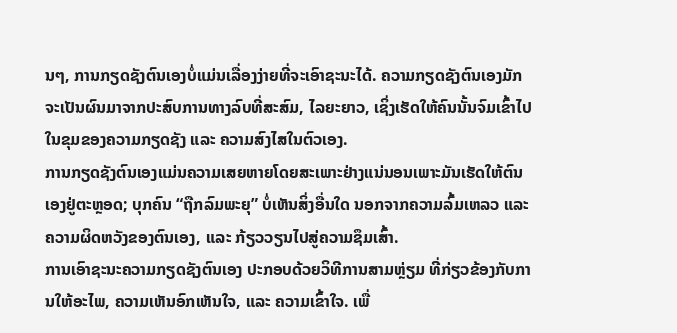ນໆ, ການກຽດຊັງຕົນເອງບໍ່ແມ່ນເລື່ອງງ່າຍທີ່ຈະເອົາຊະນະໄດ້. ຄວາມກຽດຊັງຕົນເອງມັກຈະເປັນຜົນມາຈາກປະສົບການທາງລົບທີ່ສະສົມ, ໄລຍະຍາວ, ເຊິ່ງເຮັດໃຫ້ຄົນນັ້ນຈົມເຂົ້າໄປໃນຂຸມຂອງຄວາມກຽດຊັງ ແລະ ຄວາມສົງໄສໃນຕົວເອງ.
ການກຽດຊັງຕົນເອງແມ່ນຄວາມເສຍຫາຍໂດຍສະເພາະຢ່າງແນ່ນອນເພາະມັນເຮັດໃຫ້ຕົນເອງຢູ່ຕະຫຼອດ; ບຸກຄົນ “ຖືກລົມພະຍຸ” ບໍ່ເຫັນສິ່ງອື່ນໃດ ນອກຈາກຄວາມລົ້ມເຫລວ ແລະຄວາມຜິດຫວັງຂອງຕົນເອງ, ແລະ ກ້ຽວວຽນໄປສູ່ຄວາມຊຶມເສົ້າ.
ການເອົາຊະນະຄວາມກຽດຊັງຕົນເອງ ປະກອບດ້ວຍວິທີການສາມຫຼ່ຽມ ທີ່ກ່ຽວຂ້ອງກັບການໃຫ້ອະໄພ, ຄວາມເຫັນອົກເຫັນໃຈ, ແລະ ຄວາມເຂົ້າໃຈ. ເພື່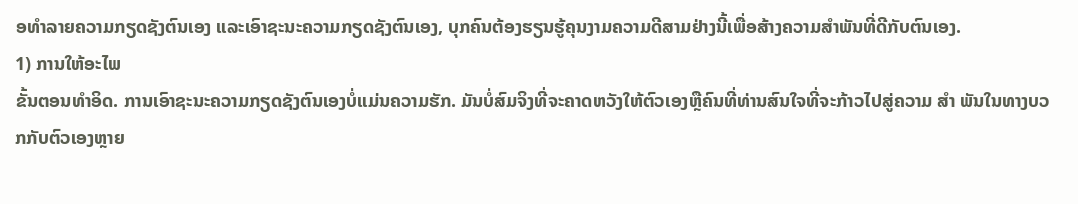ອທໍາລາຍຄວາມກຽດຊັງຕົນເອງ ແລະເອົາຊະນະຄວາມກຽດຊັງຕົນເອງ, ບຸກຄົນຕ້ອງຮຽນຮູ້ຄຸນງາມຄວາມດີສາມຢ່າງນີ້ເພື່ອສ້າງຄວາມສຳພັນທີ່ດີກັບຕົນເອງ.
1) ການໃຫ້ອະໄພ
ຂັ້ນຕອນທໍາອິດ. ການເອົາຊະນະຄວາມກຽດຊັງຕົນເອງບໍ່ແມ່ນຄວາມຮັກ. ມັນບໍ່ສົມຈິງທີ່ຈະຄາດຫວັງໃຫ້ຕົວເອງຫຼືຄົນທີ່ທ່ານສົນໃຈທີ່ຈະກ້າວໄປສູ່ຄວາມ ສຳ ພັນໃນທາງບວກກັບຕົວເອງຫຼາຍ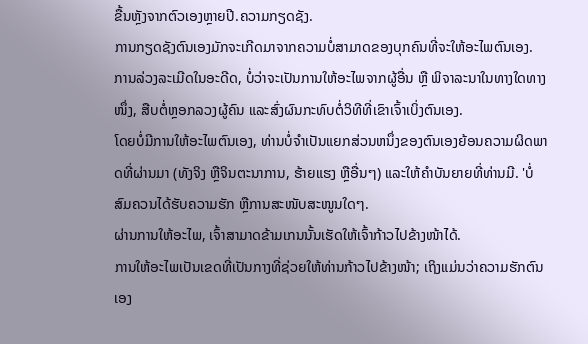ຂື້ນຫຼັງຈາກຕົວເອງຫຼາຍປີ.ຄວາມກຽດຊັງ.
ການກຽດຊັງຕົນເອງມັກຈະເກີດມາຈາກຄວາມບໍ່ສາມາດຂອງບຸກຄົນທີ່ຈະໃຫ້ອະໄພຕົນເອງ.
ການລ່ວງລະເມີດໃນອະດີດ, ບໍ່ວ່າຈະເປັນການໃຫ້ອະໄພຈາກຜູ້ອື່ນ ຫຼື ພິຈາລະນາໃນທາງໃດທາງໜຶ່ງ, ສືບຕໍ່ຫຼອກລວງຜູ້ຄົນ ແລະສົ່ງຜົນກະທົບຕໍ່ວິທີທີ່ເຂົາເຈົ້າເບິ່ງຕົນເອງ.
ໂດຍບໍ່ມີການໃຫ້ອະໄພຕົນເອງ, ທ່ານບໍ່ຈໍາເປັນແຍກສ່ວນຫນຶ່ງຂອງຕົນເອງຍ້ອນຄວາມຜິດພາດທີ່ຜ່ານມາ (ທັງຈິງ ຫຼືຈິນຕະນາການ, ຮ້າຍແຮງ ຫຼືອື່ນໆ) ແລະໃຫ້ຄໍາບັນຍາຍທີ່ທ່ານມີ. 'ບໍ່ສົມຄວນໄດ້ຮັບຄວາມຮັກ ຫຼືການສະໜັບສະໜູນໃດໆ.
ຜ່ານການໃຫ້ອະໄພ, ເຈົ້າສາມາດຂ້າມເກນນັ້ນເຮັດໃຫ້ເຈົ້າກ້າວໄປຂ້າງໜ້າໄດ້.
ການໃຫ້ອະໄພເປັນເຂດທີ່ເປັນກາງທີ່ຊ່ວຍໃຫ້ທ່ານກ້າວໄປຂ້າງໜ້າ; ເຖິງແມ່ນວ່າຄວາມຮັກຕົນເອງ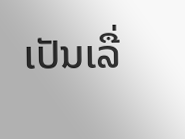ເປັນເລື່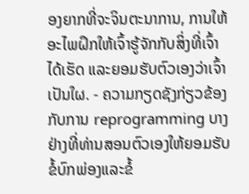ອງຍາກທີ່ຈະຈິນຕະນາການ, ການໃຫ້ອະໄພຝຶກໃຫ້ເຈົ້າຮູ້ຈັກກັບສິ່ງທີ່ເຈົ້າໄດ້ເຮັດ ແລະຍອມຮັບຕົວເອງວ່າເຈົ້າເປັນໃຜ. - ຄວາມກຽດຊັງກ່ຽວຂ້ອງກັບການ reprogramming ບາງຢ່າງທີ່ທ່ານສອນຕົວເອງໃຫ້ຍອມຮັບຂໍ້ບົກພ່ອງແລະຂໍ້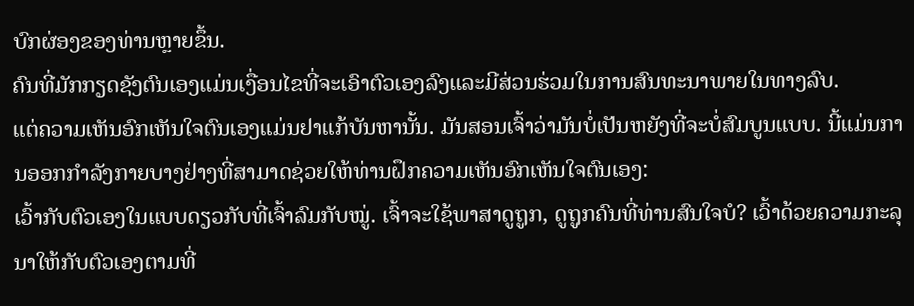ບົກຜ່ອງຂອງທ່ານຫຼາຍຂຶ້ນ.
ຄົນທີ່ມັກກຽດຊັງຕົນເອງແມ່ນເງື່ອນໄຂທີ່ຈະເອົາຕົວເອງລົງແລະມີສ່ວນຮ່ວມໃນການສົນທະນາພາຍໃນທາງລົບ.
ແຕ່ຄວາມເຫັນອົກເຫັນໃຈຕົນເອງແມ່ນຢາແກ້ບັນຫານັ້ນ. ມັນສອນເຈົ້າວ່າມັນບໍ່ເປັນຫຍັງທີ່ຈະບໍ່ສົມບູນແບບ. ນີ້ແມ່ນການອອກກໍາລັງກາຍບາງຢ່າງທີ່ສາມາດຊ່ວຍໃຫ້ທ່ານຝຶກຄວາມເຫັນອົກເຫັນໃຈຕົນເອງ:
ເວົ້າກັບຕົວເອງໃນແບບດຽວກັບທີ່ເຈົ້າລົມກັບໝູ່. ເຈົ້າຈະໃຊ້ພາສາດູຖູກ, ດູຖູກຄົນທີ່ທ່ານສົນໃຈບໍ? ເວົ້າດ້ວຍຄວາມກະລຸນາໃຫ້ກັບຕົວເອງຕາມທີ່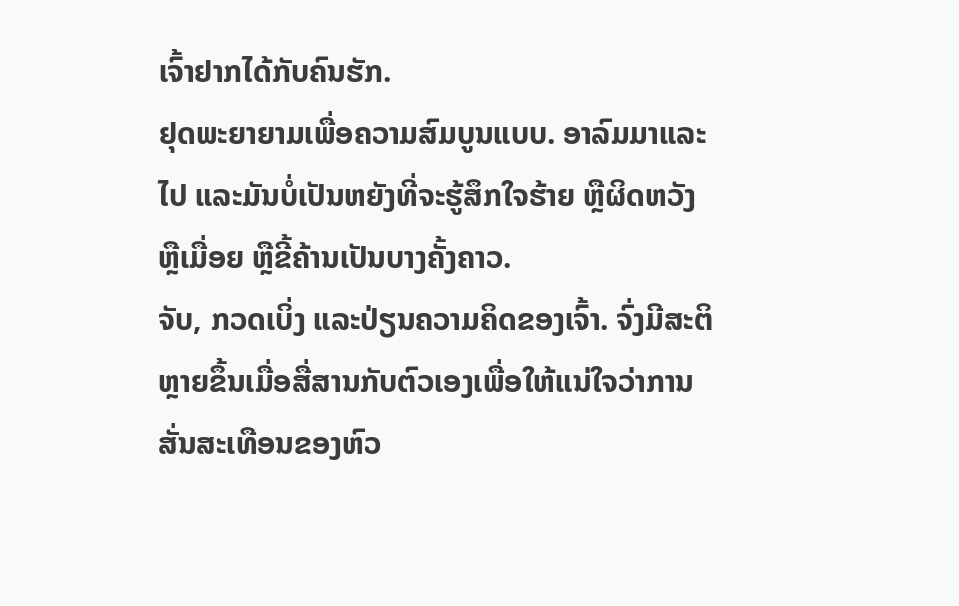ເຈົ້າຢາກໄດ້ກັບຄົນຮັກ.
ຢຸດພະຍາຍາມເພື່ອຄວາມສົມບູນແບບ. ອາລົມມາແລະໄປ ແລະມັນບໍ່ເປັນຫຍັງທີ່ຈະຮູ້ສຶກໃຈຮ້າຍ ຫຼືຜິດຫວັງ ຫຼືເມື່ອຍ ຫຼືຂີ້ຄ້ານເປັນບາງຄັ້ງຄາວ.
ຈັບ, ກວດເບິ່ງ ແລະປ່ຽນຄວາມຄິດຂອງເຈົ້າ. ຈົ່ງມີສະຕິຫຼາຍຂຶ້ນເມື່ອສື່ສານກັບຕົວເອງເພື່ອໃຫ້ແນ່ໃຈວ່າການສັ່ນສະເທືອນຂອງຫົວ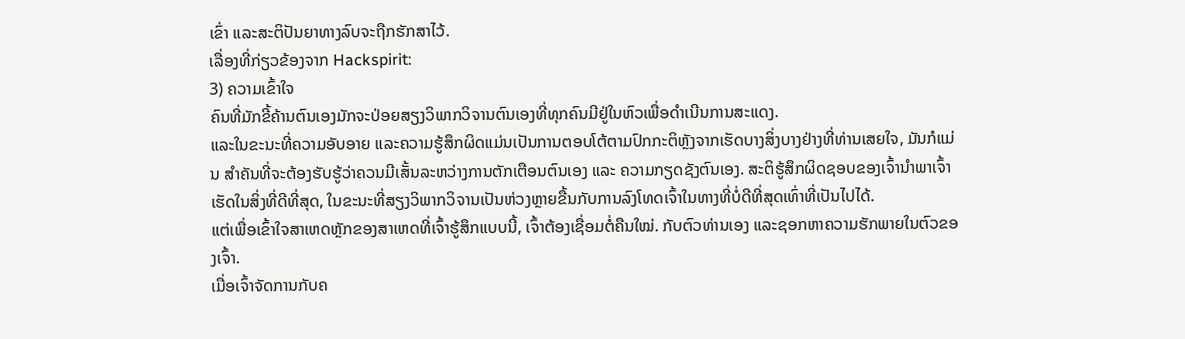ເຂົ່າ ແລະສະຕິປັນຍາທາງລົບຈະຖືກຮັກສາໄວ້.
ເລື່ອງທີ່ກ່ຽວຂ້ອງຈາກ Hackspirit:
3) ຄວາມເຂົ້າໃຈ
ຄົນທີ່ມັກຂີ້ຄ້ານຕົນເອງມັກຈະປ່ອຍສຽງວິພາກວິຈານຕົນເອງທີ່ທຸກຄົນມີຢູ່ໃນຫົວເພື່ອດໍາເນີນການສະແດງ.
ແລະໃນຂະນະທີ່ຄວາມອັບອາຍ ແລະຄວາມຮູ້ສຶກຜິດແມ່ນເປັນການຕອບໂຕ້ຕາມປົກກະຕິຫຼັງຈາກເຮັດບາງສິ່ງບາງຢ່າງທີ່ທ່ານເສຍໃຈ, ມັນກໍແມ່ນ ສຳຄັນທີ່ຈະຕ້ອງຮັບຮູ້ວ່າຄວນມີເສັ້ນລະຫວ່າງການຕັກເຕືອນຕົນເອງ ແລະ ຄວາມກຽດຊັງຕົນເອງ. ສະຕິຮູ້ສຶກຜິດຊອບຂອງເຈົ້ານຳພາເຈົ້າເຮັດໃນສິ່ງທີ່ດີທີ່ສຸດ, ໃນຂະນະທີ່ສຽງວິພາກວິຈານເປັນຫ່ວງຫຼາຍຂື້ນກັບການລົງໂທດເຈົ້າໃນທາງທີ່ບໍ່ດີທີ່ສຸດເທົ່າທີ່ເປັນໄປໄດ້.
ແຕ່ເພື່ອເຂົ້າໃຈສາເຫດຫຼັກຂອງສາເຫດທີ່ເຈົ້າຮູ້ສຶກແບບນີ້, ເຈົ້າຕ້ອງເຊື່ອມຕໍ່ຄືນໃໝ່. ກັບຕົວທ່ານເອງ ແລະຊອກຫາຄວາມຮັກພາຍໃນຕົວຂອງເຈົ້າ.
ເມື່ອເຈົ້າຈັດການກັບຄ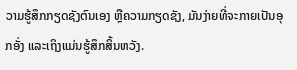ວາມຮູ້ສຶກກຽດຊັງຕົນເອງ ຫຼືຄວາມກຽດຊັງ, ມັນງ່າຍທີ່ຈະກາຍເປັນອຸກອັ່ງ ແລະເຖິງແມ່ນຮູ້ສຶກສິ້ນຫວັງ.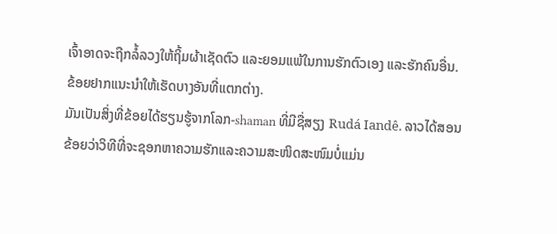ເຈົ້າອາດຈະຖືກລໍ້ລວງໃຫ້ຖິ້ມຜ້າເຊັດຕົວ ແລະຍອມແພ້ໃນການຮັກຕົວເອງ ແລະຮັກຄົນອື່ນ.
ຂ້ອຍຢາກແນະນຳໃຫ້ເຮັດບາງອັນທີ່ແຕກຕ່າງ.
ມັນເປັນສິ່ງທີ່ຂ້ອຍໄດ້ຮຽນຮູ້ຈາກໂລກ-shaman ທີ່ມີຊື່ສຽງ Rudá Iandê. ລາວໄດ້ສອນຂ້ອຍວ່າວິທີທີ່ຈະຊອກຫາຄວາມຮັກແລະຄວາມສະໜິດສະໜົມບໍ່ແມ່ນ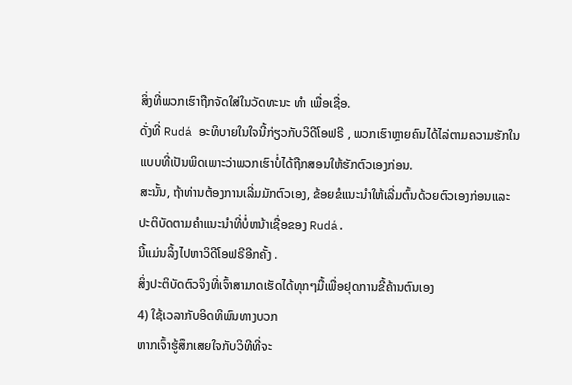ສິ່ງທີ່ພວກເຮົາຖືກຈັດໃສ່ໃນວັດທະນະ ທຳ ເພື່ອເຊື່ອ.
ດັ່ງທີ່ Rudá ອະທິບາຍໃນໃຈນີ້ກ່ຽວກັບວິດີໂອຟຣີ , ພວກເຮົາຫຼາຍຄົນໄດ້ໄລ່ຕາມຄວາມຮັກໃນແບບທີ່ເປັນພິດເພາະວ່າພວກເຮົາບໍ່ໄດ້ຖືກສອນໃຫ້ຮັກຕົວເອງກ່ອນ.
ສະນັ້ນ, ຖ້າທ່ານຕ້ອງການເລີ່ມມັກຕົວເອງ, ຂ້ອຍຂໍແນະນໍາໃຫ້ເລີ່ມຕົ້ນດ້ວຍຕົວເອງກ່ອນແລະປະຕິບັດຕາມຄໍາແນະນໍາທີ່ບໍ່ຫນ້າເຊື່ອຂອງ Rudá.
ນີ້ແມ່ນລິ້ງໄປຫາວິດີໂອຟຣີອີກຄັ້ງ .
ສິ່ງປະຕິບັດຕົວຈິງທີ່ເຈົ້າສາມາດເຮັດໄດ້ທຸກໆມື້ເພື່ອຢຸດການຂີ້ຄ້ານຕົນເອງ
4) ໃຊ້ເວລາກັບອິດທິພົນທາງບວກ
ຫາກເຈົ້າຮູ້ສຶກເສຍໃຈກັບວິທີທີ່ຈະ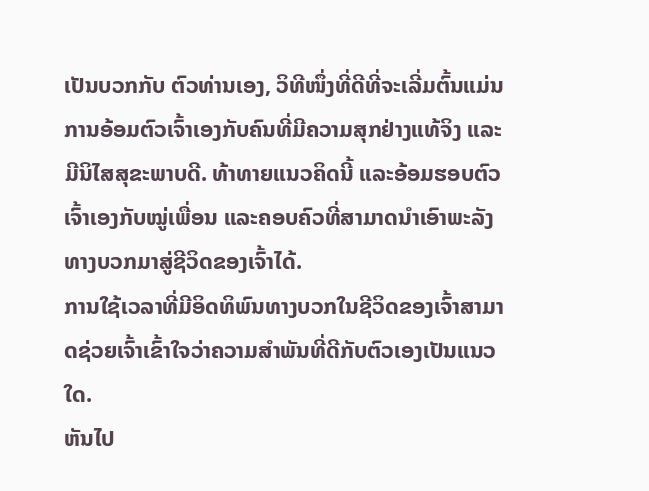ເປັນບວກກັບ ຕົວທ່ານເອງ, ວິທີໜຶ່ງທີ່ດີທີ່ຈະເລີ່ມຕົ້ນແມ່ນການອ້ອມຕົວເຈົ້າເອງກັບຄົນທີ່ມີຄວາມສຸກຢ່າງແທ້ຈິງ ແລະ ມີນິໄສສຸຂະພາບດີ. ທ້າທາຍແນວຄິດນີ້ ແລະອ້ອມຮອບຕົວເຈົ້າເອງກັບໝູ່ເພື່ອນ ແລະຄອບຄົວທີ່ສາມາດນຳເອົາພະລັງທາງບວກມາສູ່ຊີວິດຂອງເຈົ້າໄດ້.
ການໃຊ້ເວລາທີ່ມີອິດທິພົນທາງບວກໃນຊີວິດຂອງເຈົ້າສາມາດຊ່ວຍເຈົ້າເຂົ້າໃຈວ່າຄວາມສໍາພັນທີ່ດີກັບຕົວເອງເປັນແນວໃດ.
ຫັນໄປ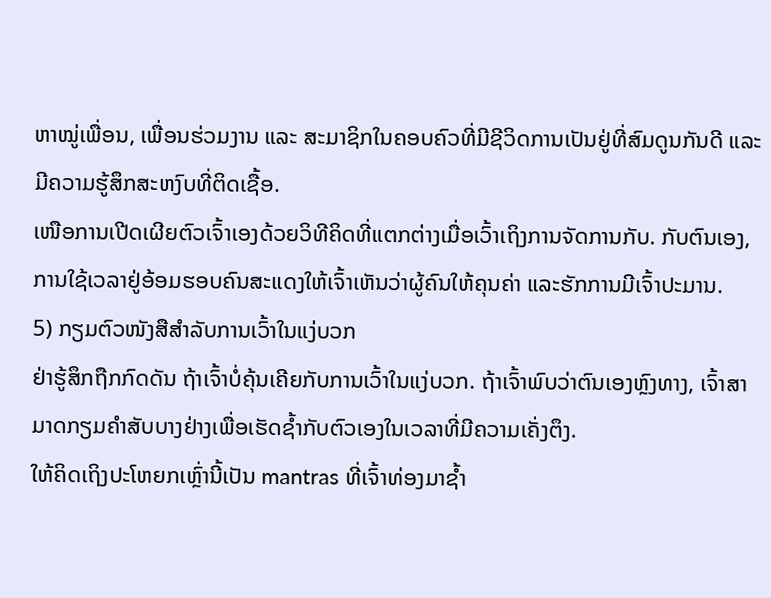ຫາໝູ່ເພື່ອນ, ເພື່ອນຮ່ວມງານ ແລະ ສະມາຊິກໃນຄອບຄົວທີ່ມີຊີວິດການເປັນຢູ່ທີ່ສົມດູນກັນດີ ແລະ ມີຄວາມຮູ້ສຶກສະຫງົບທີ່ຕິດເຊື້ອ.
ເໜືອການເປີດເຜີຍຕົວເຈົ້າເອງດ້ວຍວິທີຄິດທີ່ແຕກຕ່າງເມື່ອເວົ້າເຖິງການຈັດການກັບ. ກັບຕົນເອງ, ການໃຊ້ເວລາຢູ່ອ້ອມຮອບຄົນສະແດງໃຫ້ເຈົ້າເຫັນວ່າຜູ້ຄົນໃຫ້ຄຸນຄ່າ ແລະຮັກການມີເຈົ້າປະມານ.
5) ກຽມຕົວໜັງສືສຳລັບການເວົ້າໃນແງ່ບວກ
ຢ່າຮູ້ສຶກຖືກກົດດັນ ຖ້າເຈົ້າບໍ່ຄຸ້ນເຄີຍກັບການເວົ້າໃນແງ່ບວກ. ຖ້າເຈົ້າພົບວ່າຕົນເອງຫຼົງທາງ, ເຈົ້າສາມາດກຽມຄຳສັບບາງຢ່າງເພື່ອເຮັດຊ້ຳກັບຕົວເອງໃນເວລາທີ່ມີຄວາມເຄັ່ງຕຶງ.
ໃຫ້ຄິດເຖິງປະໂຫຍກເຫຼົ່ານີ້ເປັນ mantras ທີ່ເຈົ້າທ່ອງມາຊ້ຳ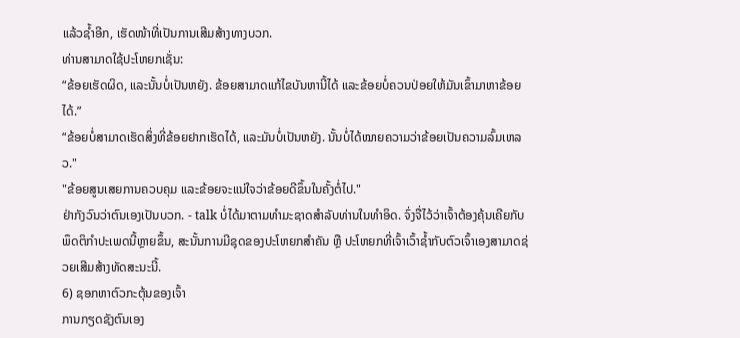ແລ້ວຊ້ຳອີກ, ເຮັດໜ້າທີ່ເປັນການເສີມສ້າງທາງບວກ.
ທ່ານສາມາດໃຊ້ປະໂຫຍກເຊັ່ນ:
“ຂ້ອຍເຮັດຜິດ, ແລະນັ້ນບໍ່ເປັນຫຍັງ. ຂ້ອຍສາມາດແກ້ໄຂບັນຫານີ້ໄດ້ ແລະຂ້ອຍບໍ່ຄວນປ່ອຍໃຫ້ມັນເຂົ້າມາຫາຂ້ອຍໄດ້.”
“ຂ້ອຍບໍ່ສາມາດເຮັດສິ່ງທີ່ຂ້ອຍຢາກເຮັດໄດ້, ແລະມັນບໍ່ເປັນຫຍັງ. ນັ້ນບໍ່ໄດ້ໝາຍຄວາມວ່າຂ້ອຍເປັນຄວາມລົ້ມເຫລວ."
"ຂ້ອຍສູນເສຍການຄວບຄຸມ ແລະຂ້ອຍຈະແນ່ໃຈວ່າຂ້ອຍດີຂຶ້ນໃນຄັ້ງຕໍ່ໄປ."
ຢ່າກັງວົນວ່າຕົນເອງເປັນບວກ. - talk ບໍ່ໄດ້ມາຕາມທໍາມະຊາດສໍາລັບທ່ານໃນທໍາອິດ. ຈົ່ງຈື່ໄວ້ວ່າເຈົ້າຕ້ອງຄຸ້ນເຄີຍກັບພຶດຕິກຳປະເພດນີ້ຫຼາຍຂຶ້ນ, ສະນັ້ນການມີຊຸດຂອງປະໂຫຍກສຳຄັນ ຫຼື ປະໂຫຍກທີ່ເຈົ້າເວົ້າຊ້ຳກັບຕົວເຈົ້າເອງສາມາດຊ່ວຍເສີມສ້າງທັດສະນະນີ້.
6) ຊອກຫາຕົວກະຕຸ້ນຂອງເຈົ້າ
ການກຽດຊັງຕົນເອງ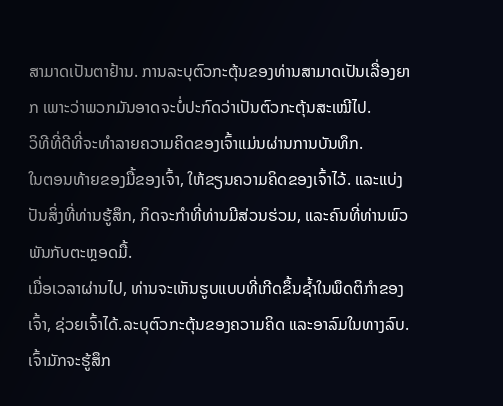ສາມາດເປັນຕາຢ້ານ. ການລະບຸຕົວກະຕຸ້ນຂອງທ່ານສາມາດເປັນເລື່ອງຍາກ ເພາະວ່າພວກມັນອາດຈະບໍ່ປະກົດວ່າເປັນຕົວກະຕຸ້ນສະເໝີໄປ.
ວິທີທີ່ດີທີ່ຈະທຳລາຍຄວາມຄິດຂອງເຈົ້າແມ່ນຜ່ານການບັນທຶກ.
ໃນຕອນທ້າຍຂອງມື້ຂອງເຈົ້າ, ໃຫ້ຂຽນຄວາມຄິດຂອງເຈົ້າໄວ້. ແລະແບ່ງປັນສິ່ງທີ່ທ່ານຮູ້ສຶກ, ກິດຈະກໍາທີ່ທ່ານມີສ່ວນຮ່ວມ, ແລະຄົນທີ່ທ່ານພົວພັນກັບຕະຫຼອດມື້.
ເມື່ອເວລາຜ່ານໄປ, ທ່ານຈະເຫັນຮູບແບບທີ່ເກີດຂຶ້ນຊ້ຳໃນພຶດຕິກໍາຂອງເຈົ້າ, ຊ່ວຍເຈົ້າໄດ້.ລະບຸຕົວກະຕຸ້ນຂອງຄວາມຄິດ ແລະອາລົມໃນທາງລົບ.
ເຈົ້າມັກຈະຮູ້ສຶກ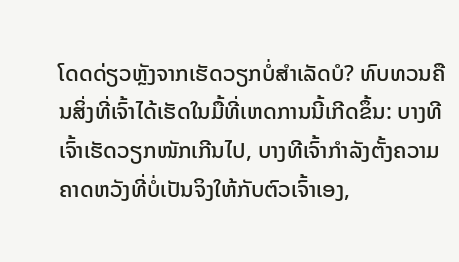ໂດດດ່ຽວຫຼັງຈາກເຮັດວຽກບໍ່ສຳເລັດບໍ? ທົບທວນຄືນສິ່ງທີ່ເຈົ້າໄດ້ເຮັດໃນມື້ທີ່ເຫດການນີ້ເກີດຂຶ້ນ: ບາງທີເຈົ້າເຮັດວຽກໜັກເກີນໄປ, ບາງທີເຈົ້າກຳລັງຕັ້ງຄວາມຄາດຫວັງທີ່ບໍ່ເປັນຈິງໃຫ້ກັບຕົວເຈົ້າເອງ,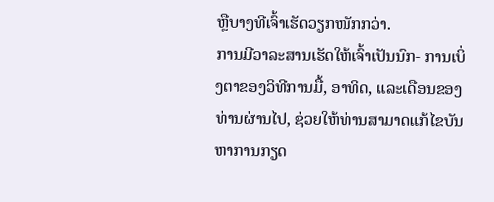ຫຼືບາງທີເຈົ້າເຮັດວຽກໜັກກວ່າ.
ການມີວາລະສານເຮັດໃຫ້ເຈົ້າເປັນນົກ- ການເບິ່ງຕາຂອງວິທີການມື້, ອາທິດ, ແລະເດືອນຂອງທ່ານຜ່ານໄປ, ຊ່ວຍໃຫ້ທ່ານສາມາດແກ້ໄຂບັນຫາການກຽດ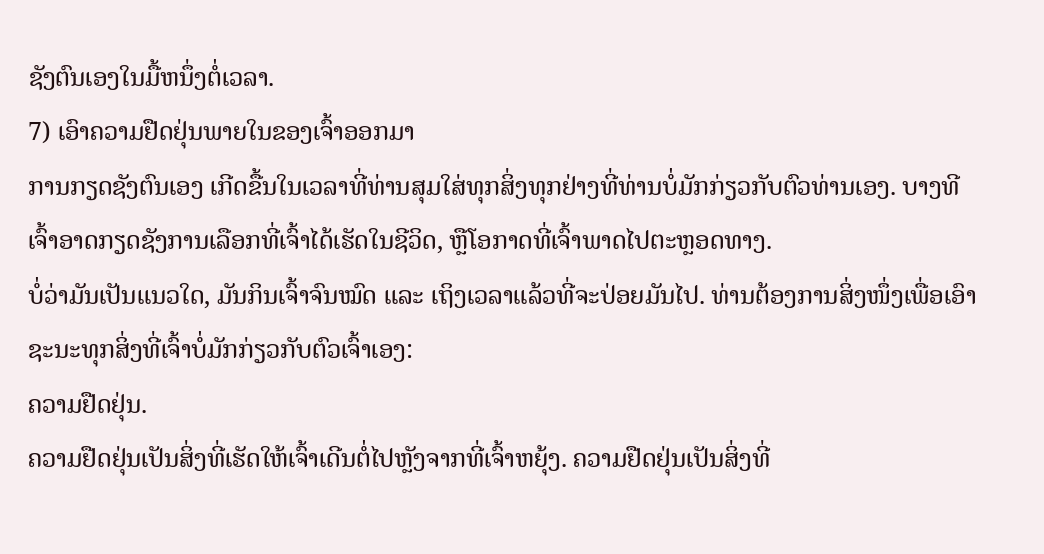ຊັງຕົນເອງໃນມື້ຫນຶ່ງຕໍ່ເວລາ.
7) ເອົາຄວາມຢືດຢຸ່ນພາຍໃນຂອງເຈົ້າອອກມາ
ການກຽດຊັງຕົນເອງ ເກີດຂື້ນໃນເວລາທີ່ທ່ານສຸມໃສ່ທຸກສິ່ງທຸກຢ່າງທີ່ທ່ານບໍ່ມັກກ່ຽວກັບຕົວທ່ານເອງ. ບາງທີເຈົ້າອາດກຽດຊັງການເລືອກທີ່ເຈົ້າໄດ້ເຮັດໃນຊີວິດ, ຫຼືໂອກາດທີ່ເຈົ້າພາດໄປຕະຫຼອດທາງ.
ບໍ່ວ່າມັນເປັນແນວໃດ, ມັນກິນເຈົ້າຈົນໝົດ ແລະ ເຖິງເວລາແລ້ວທີ່ຈະປ່ອຍມັນໄປ. ທ່ານຕ້ອງການສິ່ງໜຶ່ງເພື່ອເອົາຊະນະທຸກສິ່ງທີ່ເຈົ້າບໍ່ມັກກ່ຽວກັບຕົວເຈົ້າເອງ:
ຄວາມຢືດຢຸ່ນ.
ຄວາມຢືດຢຸ່ນເປັນສິ່ງທີ່ເຮັດໃຫ້ເຈົ້າເດີນຕໍ່ໄປຫຼັງຈາກທີ່ເຈົ້າຫຍຸ້ງ. ຄວາມຢືດຢຸ່ນເປັນສິ່ງທີ່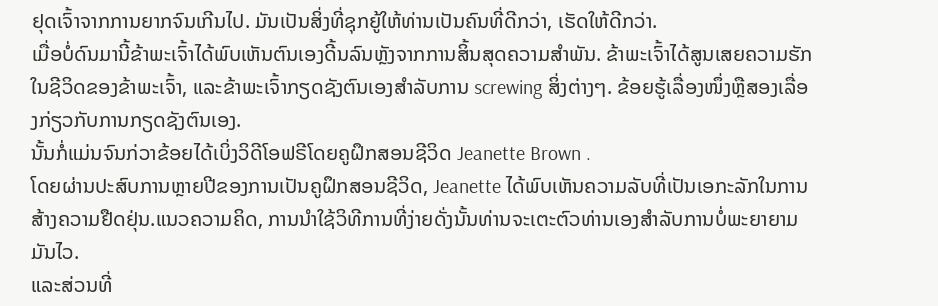ຢຸດເຈົ້າຈາກການຍາກຈົນເກີນໄປ. ມັນເປັນສິ່ງທີ່ຊຸກຍູ້ໃຫ້ທ່ານເປັນຄົນທີ່ດີກວ່າ, ເຮັດໃຫ້ດີກວ່າ.
ເມື່ອບໍ່ດົນມານີ້ຂ້າພະເຈົ້າໄດ້ພົບເຫັນຕົນເອງດີ້ນລົນຫຼັງຈາກການສິ້ນສຸດຄວາມສໍາພັນ. ຂ້າພະເຈົ້າໄດ້ສູນເສຍຄວາມຮັກໃນຊີວິດຂອງຂ້າພະເຈົ້າ, ແລະຂ້າພະເຈົ້າກຽດຊັງຕົນເອງສໍາລັບການ screwing ສິ່ງຕ່າງໆ. ຂ້ອຍຮູ້ເລື່ອງໜຶ່ງຫຼືສອງເລື່ອງກ່ຽວກັບການກຽດຊັງຕົນເອງ.
ນັ້ນກໍ່ແມ່ນຈົນກ່ວາຂ້ອຍໄດ້ເບິ່ງວິດີໂອຟຣີໂດຍຄູຝຶກສອນຊີວິດ Jeanette Brown .
ໂດຍຜ່ານປະສົບການຫຼາຍປີຂອງການເປັນຄູຝຶກສອນຊີວິດ, Jeanette ໄດ້ພົບເຫັນຄວາມລັບທີ່ເປັນເອກະລັກໃນການສ້າງຄວາມຢືດຢຸ່ນ.ແນວຄວາມຄິດ, ການນໍາໃຊ້ວິທີການທີ່ງ່າຍດັ່ງນັ້ນທ່ານຈະເຕະຕົວທ່ານເອງສໍາລັບການບໍ່ພະຍາຍາມມັນໄວ.
ແລະສ່ວນທີ່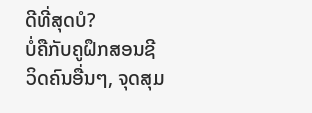ດີທີ່ສຸດບໍ?
ບໍ່ຄືກັບຄູຝຶກສອນຊີວິດຄົນອື່ນໆ, ຈຸດສຸມ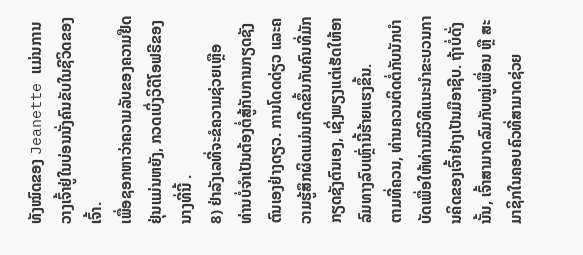ທັງໝົດຂອງ Jeanette ແມ່ນການວາງເຈົ້າຢູ່ໃນບ່ອນນັ່ງຄົນຂັບໃນຊີວິດຂອງເຈົ້າ.
ເພື່ອຊອກຫາວ່າຄວາມລັບຂອງຄວາມຢືດຢຸ່ນແມ່ນຫຍັງ, ກວດເບິ່ງວິດີໂອຟຣີຂອງນາງທີ່ນີ້ .
8) ຢ່າລັງເລທີ່ຈະຂໍຄວາມຊ່ວຍເຫຼືອ
ທ່ານບໍ່ຈຳເປັນຕ້ອງຕໍ່ສູ້ກັບການກຽດຊັງຕົນເອງຢ່າງດຽວ. ການໂດດດ່ຽວ ແລະຄວາມຮູ້ສຶກຜິດແມ່ນເກີດຂຶ້ນກັບຄົນທີ່ມັກກຽດຊັງຕົນເອງ, ເຊິ່ງພຽງແຕ່ເຮັດໃຫ້ອາລົມທາງລົບເຫຼົ່ານີ້ຮ້າຍແຮງຂຶ້ນ.
ຕາມທີ່ຄວນ, ທ່ານຄວນຕິດຕໍ່ກັບນັກບຳບັດເພື່ອໃຫ້ທ່ານມີວິທີແນະນຳຂະບວນການຄິດຂອງເຈົ້າຢ່າງເປັນມືອາຊີບ. ຖ້າບໍ່ດັ່ງນັ້ນ, ເຈົ້າສາມາດລົມກັບໝູ່ເພື່ອນ ຫຼື ສະມາຊິກໃນຄອບຄົວທີ່ສາມາດຊ່ວຍ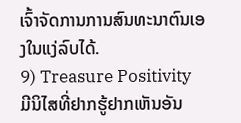ເຈົ້າຈັດການການສົນທະນາຕົນເອງໃນແງ່ລົບໄດ້.
9) Treasure Positivity
ມີນິໄສທີ່ຢາກຮູ້ຢາກເຫັນອັນ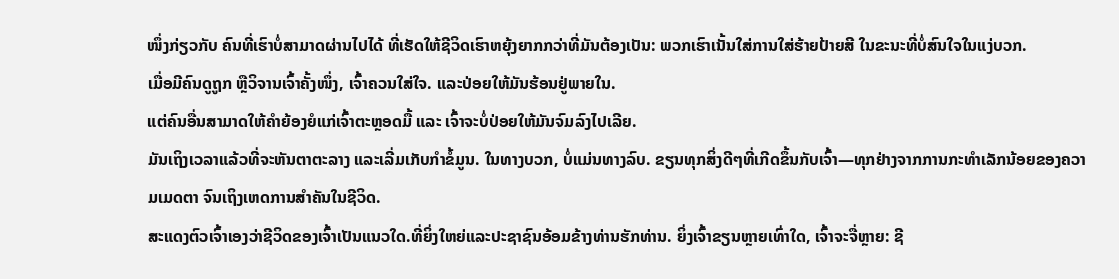ໜຶ່ງກ່ຽວກັບ ຄົນທີ່ເຮົາບໍ່ສາມາດຜ່ານໄປໄດ້ ທີ່ເຮັດໃຫ້ຊີວິດເຮົາຫຍຸ້ງຍາກກວ່າທີ່ມັນຕ້ອງເປັນ: ພວກເຮົາເນັ້ນໃສ່ການໃສ່ຮ້າຍປ້າຍສີ ໃນຂະນະທີ່ບໍ່ສົນໃຈໃນແງ່ບວກ.
ເມື່ອມີຄົນດູຖູກ ຫຼືວິຈານເຈົ້າຄັ້ງໜຶ່ງ, ເຈົ້າຄວນໃສ່ໃຈ. ແລະປ່ອຍໃຫ້ມັນຮ້ອນຢູ່ພາຍໃນ.
ແຕ່ຄົນອື່ນສາມາດໃຫ້ຄຳຍ້ອງຍໍແກ່ເຈົ້າຕະຫຼອດມື້ ແລະ ເຈົ້າຈະບໍ່ປ່ອຍໃຫ້ມັນຈົມລົງໄປເລີຍ.
ມັນເຖິງເວລາແລ້ວທີ່ຈະຫັນຕາຕະລາງ ແລະເລີ່ມເກັບກຳຂໍ້ມູນ. ໃນທາງບວກ, ບໍ່ແມ່ນທາງລົບ. ຂຽນທຸກສິ່ງດີໆທີ່ເກີດຂຶ້ນກັບເຈົ້າ—ທຸກຢ່າງຈາກການກະທຳເລັກນ້ອຍຂອງຄວາມເມດຕາ ຈົນເຖິງເຫດການສຳຄັນໃນຊີວິດ.
ສະແດງຕົວເຈົ້າເອງວ່າຊີວິດຂອງເຈົ້າເປັນແນວໃດ.ທີ່ຍິ່ງໃຫຍ່ແລະປະຊາຊົນອ້ອມຂ້າງທ່ານຮັກທ່ານ. ຍິ່ງເຈົ້າຂຽນຫຼາຍເທົ່າໃດ, ເຈົ້າຈະຈື່ຫຼາຍ: ຊີ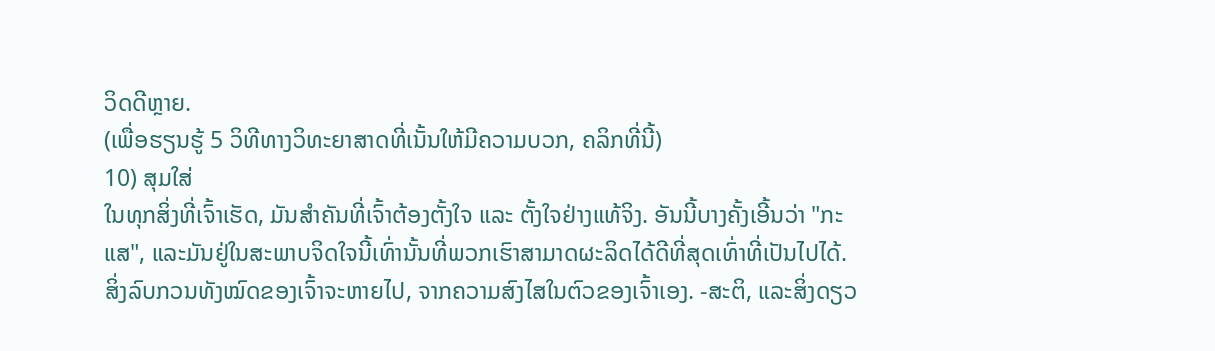ວິດດີຫຼາຍ.
(ເພື່ອຮຽນຮູ້ 5 ວິທີທາງວິທະຍາສາດທີ່ເນັ້ນໃຫ້ມີຄວາມບວກ, ຄລິກທີ່ນີ້)
10) ສຸມໃສ່
ໃນທຸກສິ່ງທີ່ເຈົ້າເຮັດ, ມັນສຳຄັນທີ່ເຈົ້າຕ້ອງຕັ້ງໃຈ ແລະ ຕັ້ງໃຈຢ່າງແທ້ຈິງ. ອັນນີ້ບາງຄັ້ງເອີ້ນວ່າ "ກະແສ", ແລະມັນຢູ່ໃນສະພາບຈິດໃຈນີ້ເທົ່ານັ້ນທີ່ພວກເຮົາສາມາດຜະລິດໄດ້ດີທີ່ສຸດເທົ່າທີ່ເປັນໄປໄດ້.
ສິ່ງລົບກວນທັງໝົດຂອງເຈົ້າຈະຫາຍໄປ, ຈາກຄວາມສົງໄສໃນຕົວຂອງເຈົ້າເອງ. -ສະຕິ, ແລະສິ່ງດຽວ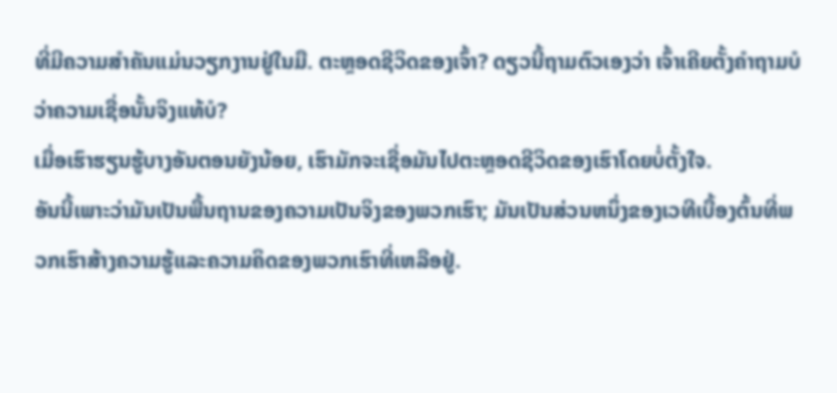ທີ່ມີຄວາມສໍາຄັນແມ່ນວຽກງານຢູ່ໃນມື. ຕະຫຼອດຊີວິດຂອງເຈົ້າ? ດຽວນີ້ຖາມຕົວເອງວ່າ ເຈົ້າເຄີຍຕັ້ງຄຳຖາມບໍວ່າຄວາມເຊື່ອນັ້ນຈິງແທ້ບໍ?
ເມື່ອເຮົາຮຽນຮູ້ບາງອັນຕອນຍັງນ້ອຍ, ເຮົາມັກຈະເຊື່ອມັນໄປຕະຫຼອດຊີວິດຂອງເຮົາໂດຍບໍ່ຕັ້ງໃຈ.
ອັນນີ້ເພາະວ່າມັນເປັນພື້ນຖານຂອງຄວາມເປັນຈິງຂອງພວກເຮົາ; ມັນເປັນສ່ວນຫນຶ່ງຂອງເວທີເບື້ອງຕົ້ນທີ່ພວກເຮົາສ້າງຄວາມຮູ້ແລະຄວາມຄິດຂອງພວກເຮົາທີ່ເຫລືອຢູ່.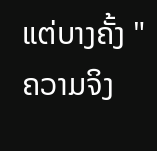ແຕ່ບາງຄັ້ງ "ຄວາມຈິງ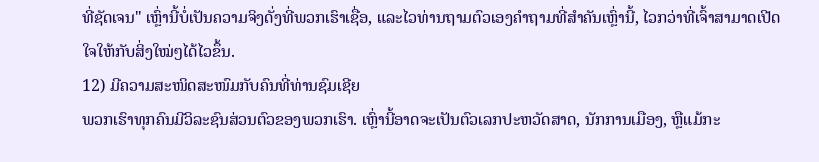ທີ່ຊັດເຈນ" ເຫຼົ່ານີ້ບໍ່ເປັນຄວາມຈິງດັ່ງທີ່ພວກເຮົາເຊື່ອ, ແລະໄວທ່ານຖາມຕົວເອງຄໍາຖາມທີ່ສໍາຄັນເຫຼົ່ານີ້, ໄວກວ່າທີ່ເຈົ້າສາມາດເປີດໃຈໃຫ້ກັບສິ່ງໃໝ່ໆໄດ້ໄວຂຶ້ນ.
12) ມີຄວາມສະໜິດສະໜົມກັບຄົນທີ່ທ່ານຊົມເຊີຍ
ພວກເຮົາທຸກຄົນມີວິລະຊົນສ່ວນຕົວຂອງພວກເຮົາ. ເຫຼົ່ານີ້ອາດຈະເປັນຕົວເລກປະຫວັດສາດ, ນັກການເມືອງ, ຫຼືແມ້ກະ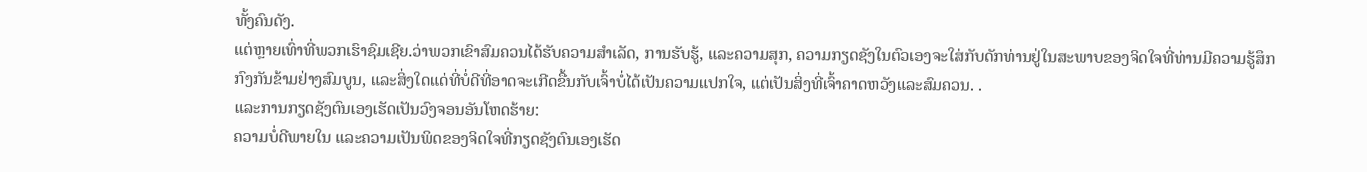ທັ້ງຄົນດັງ.
ແຕ່ຫຼາຍເທົ່າທີ່ພວກເຮົາຊົມເຊີຍ.ວ່າພວກເຂົາສົມຄວນໄດ້ຮັບຄວາມສໍາເລັດ, ການຮັບຮູ້, ແລະຄວາມສຸກ, ຄວາມກຽດຊັງໃນຕົວເອງຈະໃສ່ກັບດັກທ່ານຢູ່ໃນສະພາບຂອງຈິດໃຈທີ່ທ່ານມີຄວາມຮູ້ສຶກກົງກັນຂ້າມຢ່າງສົມບູນ, ແລະສິ່ງໃດແດ່ທີ່ບໍ່ດີທີ່ອາດຈະເກີດຂື້ນກັບເຈົ້າບໍ່ໄດ້ເປັນຄວາມແປກໃຈ, ແຕ່ເປັນສິ່ງທີ່ເຈົ້າຄາດຫວັງແລະສົມຄວນ. .
ແລະການກຽດຊັງຕົນເອງເຮັດເປັນວົງຈອນອັນໂຫດຮ້າຍ:
ຄວາມບໍ່ດີພາຍໃນ ແລະຄວາມເປັນພິດຂອງຈິດໃຈທີ່ກຽດຊັງຕົນເອງເຮັດ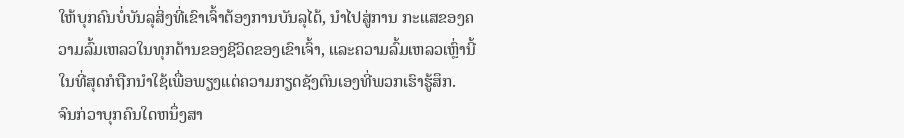ໃຫ້ບຸກຄົນບໍ່ບັນລຸສິ່ງທີ່ເຂົາເຈົ້າຕ້ອງການບັນລຸໄດ້, ນໍາໄປສູ່ການ ກະແສຂອງຄວາມລົ້ມເຫລວໃນທຸກດ້ານຂອງຊີວິດຂອງເຂົາເຈົ້າ, ແລະຄວາມລົ້ມເຫລວເຫຼົ່ານີ້ໃນທີ່ສຸດກໍຖືກນໍາໃຊ້ເພື່ອພຽງແຕ່ຄວາມກຽດຊັງຕົນເອງທີ່ພວກເຮົາຮູ້ສຶກ.
ຈົນກ່ວາບຸກຄົນໃດຫນຶ່ງສາ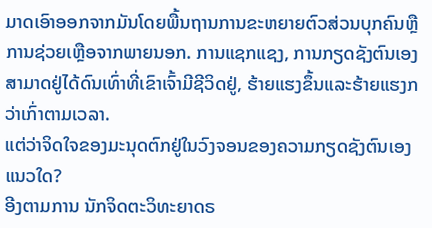ມາດເອົາອອກຈາກມັນໂດຍພື້ນຖານການຂະຫຍາຍຕົວສ່ວນບຸກຄົນຫຼືການຊ່ວຍເຫຼືອຈາກພາຍນອກ. ການແຊກແຊງ, ການກຽດຊັງຕົນເອງສາມາດຢູ່ໄດ້ດົນເທົ່າທີ່ເຂົາເຈົ້າມີຊີວິດຢູ່, ຮ້າຍແຮງຂຶ້ນແລະຮ້າຍແຮງກວ່າເກົ່າຕາມເວລາ.
ແຕ່ວ່າຈິດໃຈຂອງມະນຸດຕົກຢູ່ໃນວົງຈອນຂອງຄວາມກຽດຊັງຕົນເອງແນວໃດ?
ອີງຕາມການ ນັກຈິດຕະວິທະຍາດຣ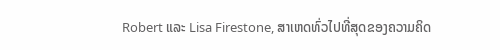Robert ແລະ Lisa Firestone, ສາເຫດທົ່ວໄປທີ່ສຸດຂອງຄວາມຄິດ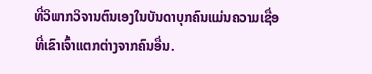ທີ່ວິພາກວິຈານຕົນເອງໃນບັນດາບຸກຄົນແມ່ນຄວາມເຊື່ອທີ່ເຂົາເຈົ້າແຕກຕ່າງຈາກຄົນອື່ນ.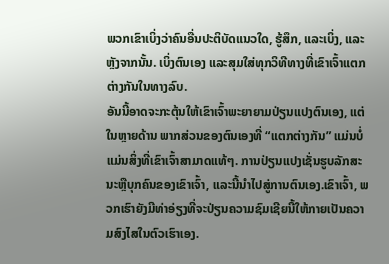ພວກເຂົາເບິ່ງວ່າຄົນອື່ນປະຕິບັດແນວໃດ, ຮູ້ສຶກ, ແລະເບິ່ງ, ແລະຫຼັງຈາກນັ້ນ. ເບິ່ງຕົນເອງ ແລະສຸມໃສ່ທຸກວິທີທາງທີ່ເຂົາເຈົ້າແຕກຕ່າງກັນໃນທາງລົບ.
ອັນນີ້ອາດຈະກະຕຸ້ນໃຫ້ເຂົາເຈົ້າພະຍາຍາມປ່ຽນແປງຕົນເອງ, ແຕ່ໃນຫຼາຍດ້ານ ພາກສ່ວນຂອງຕົນເອງທີ່ “ແຕກຕ່າງກັນ” ແມ່ນບໍ່ແມ່ນສິ່ງທີ່ເຂົາເຈົ້າສາມາດແທ້ໆ. ການປ່ຽນແປງເຊັ່ນຮູບລັກສະນະຫຼືບຸກຄົນຂອງເຂົາເຈົ້າ, ແລະນີ້ນໍາໄປສູ່ການຕົນເອງ.ເຂົາເຈົ້າ, ພວກເຮົາຍັງມີທ່າອ່ຽງທີ່ຈະປ່ຽນຄວາມຊົມເຊີຍນີ້ໃຫ້ກາຍເປັນຄວາມສົງໄສໃນຕົວເຮົາເອງ.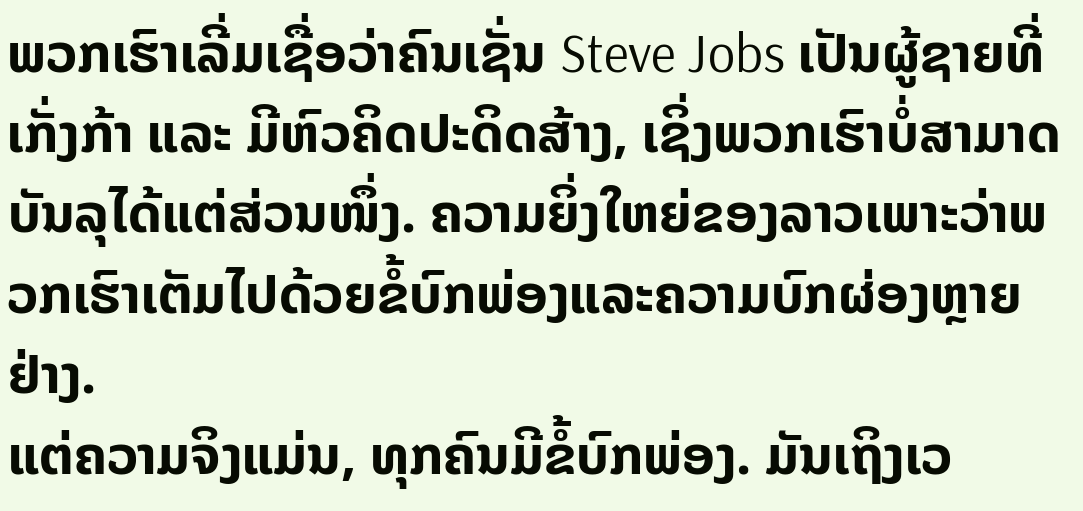ພວກເຮົາເລີ່ມເຊື່ອວ່າຄົນເຊັ່ນ Steve Jobs ເປັນຜູ້ຊາຍທີ່ເກັ່ງກ້າ ແລະ ມີຫົວຄິດປະດິດສ້າງ, ເຊິ່ງພວກເຮົາບໍ່ສາມາດບັນລຸໄດ້ແຕ່ສ່ວນໜຶ່ງ. ຄວາມຍິ່ງໃຫຍ່ຂອງລາວເພາະວ່າພວກເຮົາເຕັມໄປດ້ວຍຂໍ້ບົກພ່ອງແລະຄວາມບົກຜ່ອງຫຼາຍຢ່າງ.
ແຕ່ຄວາມຈິງແມ່ນ, ທຸກຄົນມີຂໍ້ບົກພ່ອງ. ມັນເຖິງເວ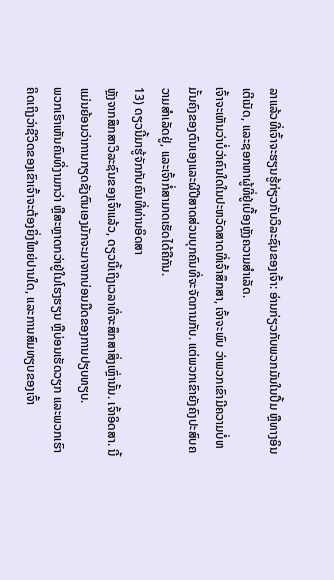ລາແລ້ວທີ່ເຈົ້າຈະຮຽນຮູ້ກ່ຽວກັບວິລະຊົນຂອງເຈົ້າ: ອ່ານກ່ຽວກັບພວກມັນໃນປຶ້ມ ຫຼືທາງອິນເຕີເນັດ, ແລະຊອກຫາຜູ້ທີ່ຢູ່ເບື້ອງຫຼັງຄວາມສຳເລັດ.
ເຈົ້າຈະເຫັນວ່າບໍ່ວ່າຄົນໃດໃນປະຫວັດສາດທີ່ເຈົ້າສຶກສາ, ເຈົ້າຈະພົບ ວ່າພວກເຂົາມີຄວາມບໍ່ຫມັ້ນຄົງຂອງຕົນເອງແລະຜີປີສາດສ່ວນບຸກຄົນທີ່ຈະຈັດການກັບ. ແຕ່ພວກເຂົາຍັງຄົງປະສົບຄວາມສໍາເລັດຢູ່, ແລະເຈົ້າກໍ່ສາມາດເຮັດໄດ້ຄືກັນ.
13) ດຽວນີ້ມາຮູ້ຈັກກັບຄົນທີ່ທ່ານອິດສາ
ຫຼັງຈາກສຶກສາວິລະຊົນຂອງເຈົ້າແລ້ວ, ດຽວນີ້ເຖິງເວລາທີ່ຈະສຶກສາສິ່ງເຫຼົ່ານັ້ນ. ເຈົ້າອິດສາ. ນີ້ແມ່ນຍ້ອນວ່າການກຽດຊັງຕົນເອງມັກຈະມາຈາກບ່ອນມືດຂອງການປຽບທຽບ.
ພວກເຮົາເຫັນຄົນທີ່ງາມກວ່າ ຫຼືສະຫຼາດກວ່າຢູ່ໃນໂຮງຮຽນ ຫຼືບ່ອນເຮັດວຽກ ແລະພວກເຮົາຄິດເຖິງວ່າຊີວິດຂອງເຂົາເຈົ້າຈະຕ້ອງຍິ່ງໃຫຍ່ປານໃດ, ແລະການສົມທຽບຂອງເຈົ້າ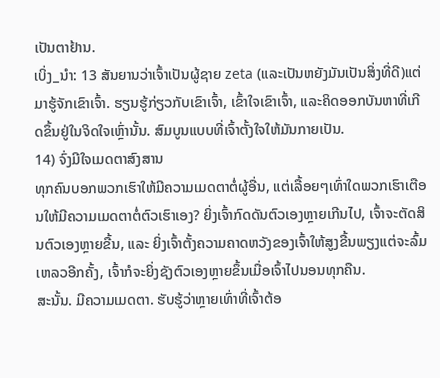ເປັນຕາຢ້ານ.
ເບິ່ງ_ນຳ: 13 ສັນຍານວ່າເຈົ້າເປັນຜູ້ຊາຍ zeta (ແລະເປັນຫຍັງມັນເປັນສິ່ງທີ່ດີ)ແຕ່ມາຮູ້ຈັກເຂົາເຈົ້າ. ຮຽນຮູ້ກ່ຽວກັບເຂົາເຈົ້າ, ເຂົ້າໃຈເຂົາເຈົ້າ, ແລະຄິດອອກບັນຫາທີ່ເກີດຂຶ້ນຢູ່ໃນຈິດໃຈເຫຼົ່ານັ້ນ. ສົມບູນແບບທີ່ເຈົ້າຕັ້ງໃຈໃຫ້ມັນກາຍເປັນ.
14) ຈົ່ງມີໃຈເມດຕາສົງສານ
ທຸກຄົນບອກພວກເຮົາໃຫ້ມີຄວາມເມດຕາຕໍ່ຜູ້ອື່ນ, ແຕ່ເລື້ອຍໆເທົ່າໃດພວກເຮົາເຕືອນໃຫ້ມີຄວາມເມດຕາຕໍ່ຕົວເຮົາເອງ? ຍິ່ງເຈົ້າກົດດັນຕົວເອງຫຼາຍເກີນໄປ, ເຈົ້າຈະຕັດສິນຕົວເອງຫຼາຍຂື້ນ, ແລະ ຍິ່ງເຈົ້າຕັ້ງຄວາມຄາດຫວັງຂອງເຈົ້າໃຫ້ສູງຂື້ນພຽງແຕ່ຈະລົ້ມເຫລວອີກຄັ້ງ, ເຈົ້າກໍຈະຍິ່ງຊັງຕົວເອງຫຼາຍຂຶ້ນເມື່ອເຈົ້າໄປນອນທຸກຄືນ.
ສະນັ້ນ. ມີຄວາມເມດຕາ. ຮັບຮູ້ວ່າຫຼາຍເທົ່າທີ່ເຈົ້າຕ້ອ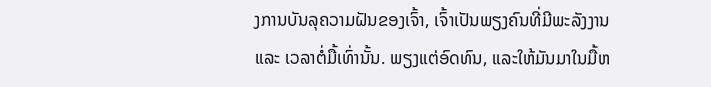ງການບັນລຸຄວາມຝັນຂອງເຈົ້າ, ເຈົ້າເປັນພຽງຄົນທີ່ມີພະລັງງານ ແລະ ເວລາຕໍ່ມື້ເທົ່ານັ້ນ. ພຽງແຕ່ອົດທົນ, ແລະໃຫ້ມັນມາໃນມື້ຫ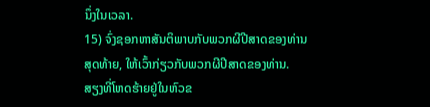ນຶ່ງໃນເວລາ.
15) ຈົ່ງຊອກຫາສັນຕິພາບກັບພວກຜີປີສາດຂອງທ່ານ
ສຸດທ້າຍ, ໃຫ້ເວົ້າກ່ຽວກັບພວກຜີປີສາດຂອງທ່ານ.
ສຽງທີ່ໂຫດຮ້າຍຢູ່ໃນຫົວຂ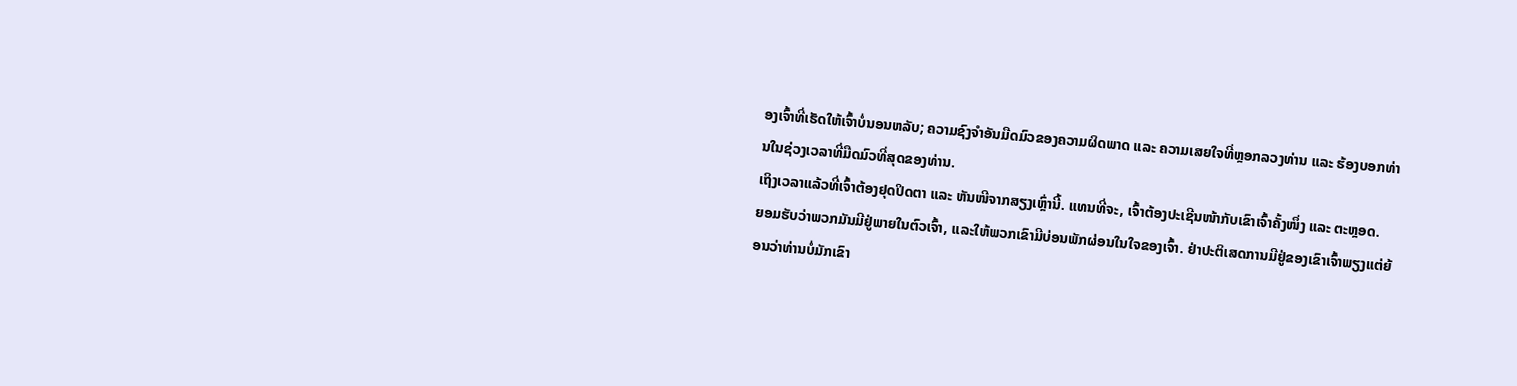ອງເຈົ້າທີ່ເຮັດໃຫ້ເຈົ້າບໍ່ນອນຫລັບ; ຄວາມຊົງຈຳອັນມືດມົວຂອງຄວາມຜິດພາດ ແລະ ຄວາມເສຍໃຈທີ່ຫຼອກລວງທ່ານ ແລະ ຮ້ອງບອກທ່ານໃນຊ່ວງເວລາທີ່ມືດມົວທີ່ສຸດຂອງທ່ານ.
ເຖິງເວລາແລ້ວທີ່ເຈົ້າຕ້ອງຢຸດປິດຕາ ແລະ ຫັນໜີຈາກສຽງເຫຼົ່ານີ້. ແທນທີ່ຈະ, ເຈົ້າຕ້ອງປະເຊີນໜ້າກັບເຂົາເຈົ້າຄັ້ງໜຶ່ງ ແລະ ຕະຫຼອດ.
ຍອມຮັບວ່າພວກມັນມີຢູ່ພາຍໃນຕົວເຈົ້າ, ແລະໃຫ້ພວກເຂົາມີບ່ອນພັກຜ່ອນໃນໃຈຂອງເຈົ້າ. ຢ່າປະຕິເສດການມີຢູ່ຂອງເຂົາເຈົ້າພຽງແຕ່ຍ້ອນວ່າທ່ານບໍ່ມັກເຂົາ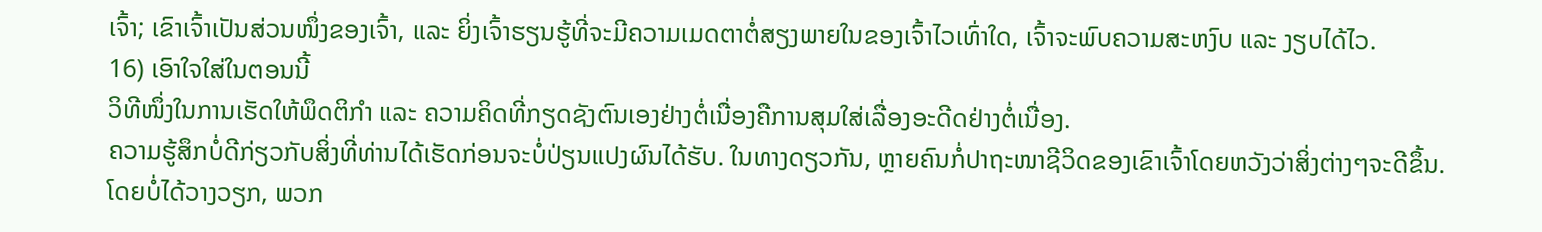ເຈົ້າ; ເຂົາເຈົ້າເປັນສ່ວນໜຶ່ງຂອງເຈົ້າ, ແລະ ຍິ່ງເຈົ້າຮຽນຮູ້ທີ່ຈະມີຄວາມເມດຕາຕໍ່ສຽງພາຍໃນຂອງເຈົ້າໄວເທົ່າໃດ, ເຈົ້າຈະພົບຄວາມສະຫງົບ ແລະ ງຽບໄດ້ໄວ.
16) ເອົາໃຈໃສ່ໃນຕອນນີ້
ວິທີໜຶ່ງໃນການເຮັດໃຫ້ພຶດຕິກຳ ແລະ ຄວາມຄິດທີ່ກຽດຊັງຕົນເອງຢ່າງຕໍ່ເນື່ອງຄືການສຸມໃສ່ເລື່ອງອະດີດຢ່າງຕໍ່ເນື່ອງ.
ຄວາມຮູ້ສຶກບໍ່ດີກ່ຽວກັບສິ່ງທີ່ທ່ານໄດ້ເຮັດກ່ອນຈະບໍ່ປ່ຽນແປງຜົນໄດ້ຮັບ. ໃນທາງດຽວກັນ, ຫຼາຍຄົນກໍ່ປາຖະໜາຊີວິດຂອງເຂົາເຈົ້າໂດຍຫວັງວ່າສິ່ງຕ່າງໆຈະດີຂຶ້ນ.
ໂດຍບໍ່ໄດ້ວາງວຽກ, ພວກ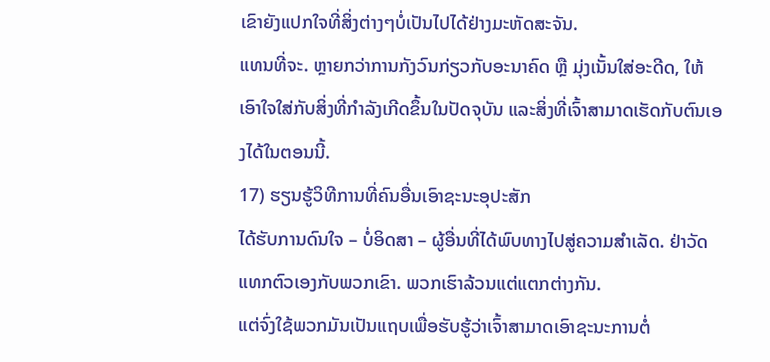ເຂົາຍັງແປກໃຈທີ່ສິ່ງຕ່າງໆບໍ່ເປັນໄປໄດ້ຢ່າງມະຫັດສະຈັນ.
ແທນທີ່ຈະ. ຫຼາຍກວ່າການກັງວົນກ່ຽວກັບອະນາຄົດ ຫຼື ມຸ່ງເນັ້ນໃສ່ອະດີດ, ໃຫ້ເອົາໃຈໃສ່ກັບສິ່ງທີ່ກໍາລັງເກີດຂຶ້ນໃນປັດຈຸບັນ ແລະສິ່ງທີ່ເຈົ້າສາມາດເຮັດກັບຕົນເອງໄດ້ໃນຕອນນີ້.
17) ຮຽນຮູ້ວິທີການທີ່ຄົນອື່ນເອົາຊະນະອຸປະສັກ
ໄດ້ຮັບການດົນໃຈ – ບໍ່ອິດສາ – ຜູ້ອື່ນທີ່ໄດ້ພົບທາງໄປສູ່ຄວາມສໍາເລັດ. ຢ່າວັດແທກຕົວເອງກັບພວກເຂົາ. ພວກເຮົາລ້ວນແຕ່ແຕກຕ່າງກັນ.
ແຕ່ຈົ່ງໃຊ້ພວກມັນເປັນແຖບເພື່ອຮັບຮູ້ວ່າເຈົ້າສາມາດເອົາຊະນະການຕໍ່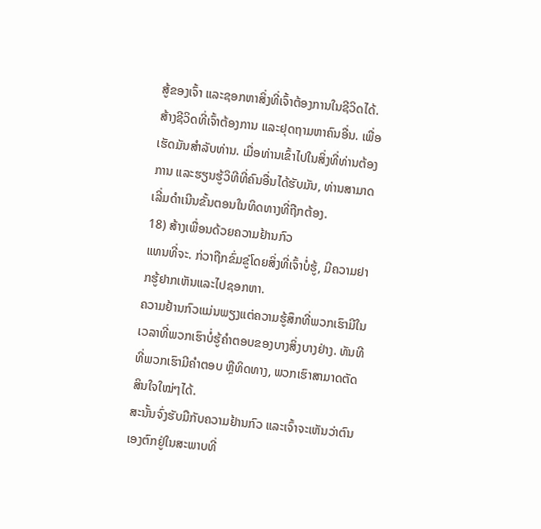ສູ້ຂອງເຈົ້າ ແລະຊອກຫາສິ່ງທີ່ເຈົ້າຕ້ອງການໃນຊີວິດໄດ້.
ສ້າງຊີວິດທີ່ເຈົ້າຕ້ອງການ ແລະຢຸດຖາມຫາຄົນອື່ນ. ເພື່ອເຮັດມັນສໍາລັບທ່ານ. ເມື່ອທ່ານເຂົ້າໄປໃນສິ່ງທີ່ທ່ານຕ້ອງການ ແລະຮຽນຮູ້ວິທີທີ່ຄົນອື່ນໄດ້ຮັບມັນ, ທ່ານສາມາດເລີ່ມດໍາເນີນຂັ້ນຕອນໃນທິດທາງທີ່ຖືກຕ້ອງ.
18) ສ້າງເພື່ອນດ້ວຍຄວາມຢ້ານກົວ
ແທນທີ່ຈະ. ກ່ວາຖືກຂົ່ມຂູ່ໂດຍສິ່ງທີ່ເຈົ້າບໍ່ຮູ້, ມີຄວາມຢາກຮູ້ຢາກເຫັນແລະໄປຊອກຫາ.
ຄວາມຢ້ານກົວແມ່ນພຽງແຕ່ຄວາມຮູ້ສຶກທີ່ພວກເຮົາມີໃນເວລາທີ່ພວກເຮົາບໍ່ຮູ້ຄໍາຕອບຂອງບາງສິ່ງບາງຢ່າງ. ທັນທີທີ່ພວກເຮົາມີຄຳຕອບ ຫຼືທິດທາງ, ພວກເຮົາສາມາດຕັດສິນໃຈໃໝ່ໆໄດ້.
ສະນັ້ນຈົ່ງຮັບມືກັບຄວາມຢ້ານກົວ ແລະເຈົ້າຈະເຫັນວ່າຕົນເອງຕົກຢູ່ໃນສະພາບທີ່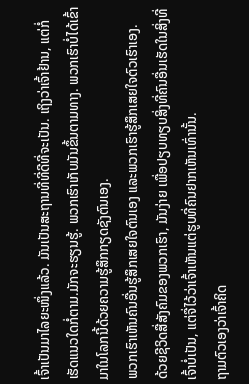ເຈົ້າເປັນມາໄລຍະໜຶ່ງແລ້ວ. ມັນເປັນສະຖານທີ່ທີ່ດີທີ່ຈະເປັນ. ເຖິງວ່າເຈົ້າຢ້ານ, ແຕ່ກໍ່ເຮັດແນວໃດກໍ່ຕາມ.ມັກຈະຮຽນຮູ້. ພວກເຮົາເກັບມັນຂຶ້ນຕາມທາງ. ພວກເຮົາບໍ່ໄດ້ເຂົ້າມາໃນໂລກນີ້ດ້ວຍຄວາມຮູ້ສຶກກຽດຊັງຕົນເອງ.
ພວກເຮົາເຫັນຄົນອື່ນຮູ້ສຶກເສຍໃຈຕົນເອງ ແລະພວກເຮົາຮູ້ສຶກເສຍໃຈຕົວເຮົາເອງ.
ດ້ວຍຊີວິດສື່ສັງຄົມຂອງພວກເຮົາ, ມັນງ່າຍ ເພື່ອປຽບທຽບສິ່ງທີ່ຄົນອື່ນເຮັດໃນສິ່ງທີ່ເຈົ້າບໍ່ເປັນ, ແຕ່ຈື່ໄວ້ວ່າເຈົ້າເຫັນແຕ່ຮູບທີ່ຄົນຢາກເຫັນເທົ່ານັ້ນ.
ຖາມຕົວເອງວ່າເຈົ້າຄິດ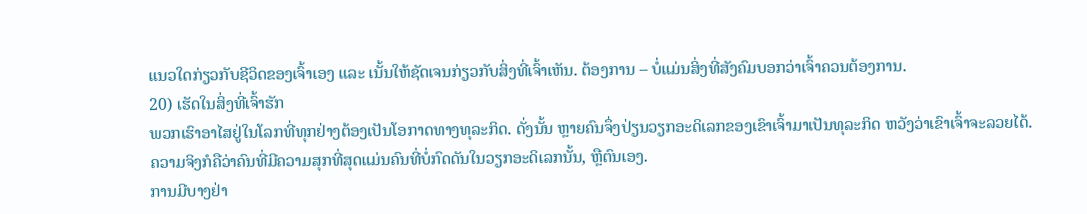ແນວໃດກ່ຽວກັບຊີວິດຂອງເຈົ້າເອງ ແລະ ເນັ້ນໃຫ້ຊັດເຈນກ່ຽວກັບສິ່ງທີ່ເຈົ້າເຫັນ. ຕ້ອງການ – ບໍ່ແມ່ນສິ່ງທີ່ສັງຄົມບອກວ່າເຈົ້າຄວນຕ້ອງການ.
20) ເຮັດໃນສິ່ງທີ່ເຈົ້າຮັກ
ພວກເຮົາອາໄສຢູ່ໃນໂລກທີ່ທຸກຢ່າງຕ້ອງເປັນໂອກາດທາງທຸລະກິດ. ດັ່ງນັ້ນ ຫຼາຍຄົນຈຶ່ງປ່ຽນວຽກອະດິເລກຂອງເຂົາເຈົ້າມາເປັນທຸລະກິດ ຫວັງວ່າເຂົາເຈົ້າຈະລວຍໄດ້.
ຄວາມຈິງກໍຄືວ່າຄົນທີ່ມີຄວາມສຸກທີ່ສຸດແມ່ນຄົນທີ່ບໍ່ກົດດັນໃນວຽກອະດິເລກນັ້ນ, ຫຼືຕົນເອງ.
ການມີບາງຢ່າ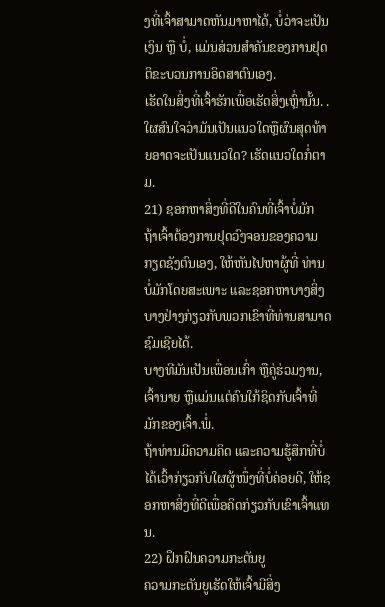ງທີ່ເຈົ້າສາມາດຫັນມາຫາໄດ້, ບໍ່ວ່າຈະເປັນເງິນ ຫຼື ບໍ່, ແມ່ນສ່ວນສຳຄັນຂອງການຢຸດຕິຂະບວນການອິດສາຕົນເອງ.
ເຮັດໃນສິ່ງທີ່ເຈົ້າຮັກເພື່ອເຮັດສິ່ງເຫຼົ່ານັ້ນ. . ໃຜສົນໃຈວ່າມັນເປັນແນວໃດຫຼືຜົນສຸດທ້າຍອາດຈະເປັນແນວໃດ? ເຮັດແນວໃດກໍ່ຕາມ.
21) ຊອກຫາສິ່ງທີ່ດີໃນຄົນທີ່ເຈົ້າບໍ່ມັກ
ຖ້າເຈົ້າຕ້ອງການຢຸດວົງຈອນຂອງຄວາມກຽດຊັງຕົນເອງ, ໃຫ້ຫັນໄປຫາຜູ້ທີ່ ທ່ານບໍ່ມັກໂດຍສະເພາະ ແລະຊອກຫາບາງສິ່ງບາງຢ່າງກ່ຽວກັບພວກເຂົາທີ່ທ່ານສາມາດຊົມເຊີຍໄດ້.
ບາງທີມັນເປັນເພື່ອນເກົ່າ ຫຼືຄູ່ຮ່ວມງານ, ເຈົ້ານາຍ ຫຼືແມ່ນແຕ່ຄົນໃກ້ຊິດກັບເຈົ້າທີ່ມັກຂອງເຈົ້າ.ພໍ່.
ຖ້າທ່ານມີຄວາມຄິດ ແລະຄວາມຮູ້ສຶກທີ່ບໍ່ໄດ້ເວົ້າກ່ຽວກັບໃຜຜູ້ໜຶ່ງທີ່ບໍ່ຄ່ອຍດີ, ໃຫ້ຊອກຫາສິ່ງທີ່ດີເພື່ອຄິດກ່ຽວກັບເຂົາເຈົ້າແທນ.
22) ຝຶກຝົນຄວາມກະຕັນຍູ
ຄວາມກະຕັນຍູເຮັດໃຫ້ເຈົ້າມີສິ່ງ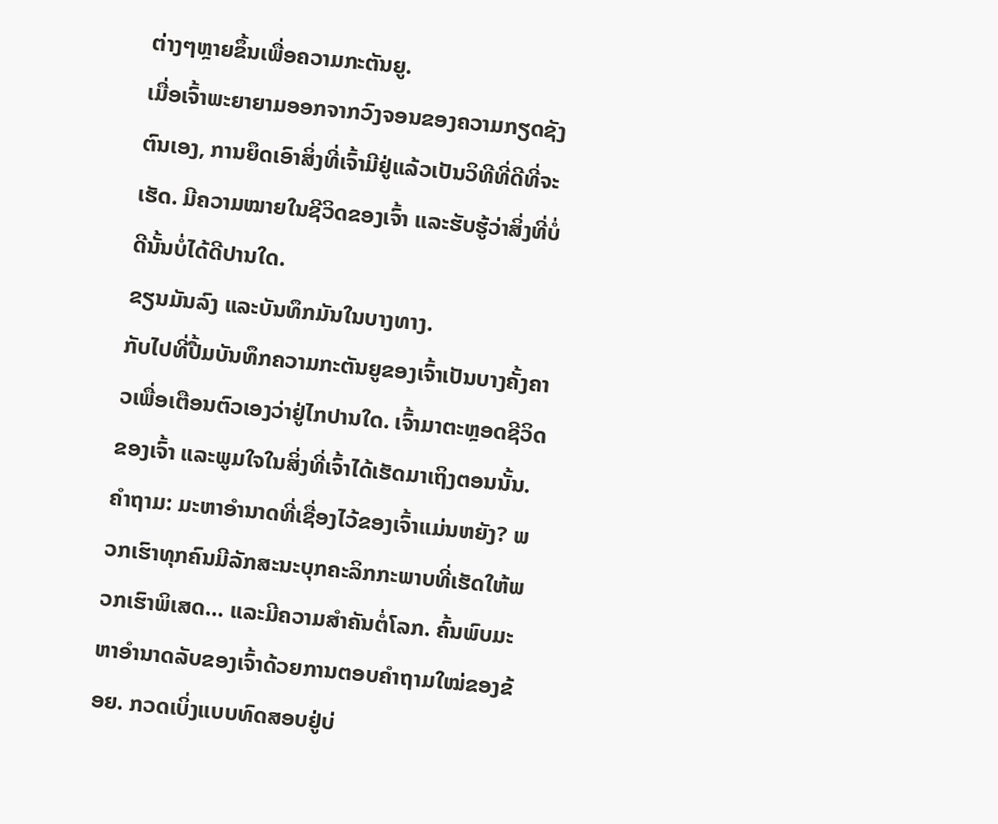ຕ່າງໆຫຼາຍຂຶ້ນເພື່ອຄວາມກະຕັນຍູ.
ເມື່ອເຈົ້າພະຍາຍາມອອກຈາກວົງຈອນຂອງຄວາມກຽດຊັງຕົນເອງ, ການຍຶດເອົາສິ່ງທີ່ເຈົ້າມີຢູ່ແລ້ວເປັນວິທີທີ່ດີທີ່ຈະເຮັດ. ມີຄວາມໝາຍໃນຊີວິດຂອງເຈົ້າ ແລະຮັບຮູ້ວ່າສິ່ງທີ່ບໍ່ດີນັ້ນບໍ່ໄດ້ດີປານໃດ.
ຂຽນມັນລົງ ແລະບັນທຶກມັນໃນບາງທາງ.
ກັບໄປທີ່ປື້ມບັນທຶກຄວາມກະຕັນຍູຂອງເຈົ້າເປັນບາງຄັ້ງຄາວເພື່ອເຕືອນຕົວເອງວ່າຢູ່ໄກປານໃດ. ເຈົ້າມາຕະຫຼອດຊີວິດຂອງເຈົ້າ ແລະພູມໃຈໃນສິ່ງທີ່ເຈົ້າໄດ້ເຮັດມາເຖິງຕອນນັ້ນ.
ຄຳຖາມ: ມະຫາອຳນາດທີ່ເຊື່ອງໄວ້ຂອງເຈົ້າແມ່ນຫຍັງ? ພວກເຮົາທຸກຄົນມີລັກສະນະບຸກຄະລິກກະພາບທີ່ເຮັດໃຫ້ພວກເຮົາພິເສດ… ແລະມີຄວາມສໍາຄັນຕໍ່ໂລກ. ຄົ້ນພົບມະຫາອຳນາດລັບຂອງເຈົ້າດ້ວຍການຕອບຄຳຖາມໃໝ່ຂອງຂ້ອຍ. ກວດເບິ່ງແບບທົດສອບຢູ່ບ່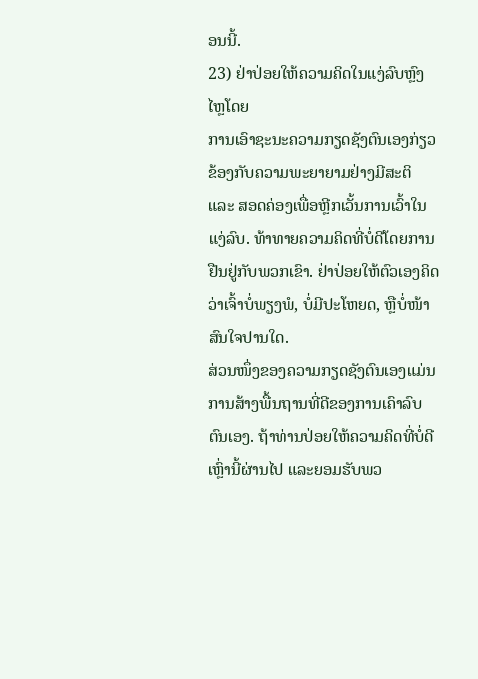ອນນີ້.
23) ຢ່າປ່ອຍໃຫ້ຄວາມຄິດໃນແງ່ລົບຫຼົງໄຫຼໂດຍ
ການເອົາຊະນະຄວາມກຽດຊັງຕົນເອງກ່ຽວຂ້ອງກັບຄວາມພະຍາຍາມຢ່າງມີສະຕິ ແລະ ສອດຄ່ອງເພື່ອຫຼີກເວັ້ນການເວົ້າໃນແງ່ລົບ. ທ້າທາຍຄວາມຄິດທີ່ບໍ່ດີໂດຍການຢືນຢູ່ກັບພວກເຂົາ. ຢ່າປ່ອຍໃຫ້ຕົວເອງຄິດວ່າເຈົ້າບໍ່ພຽງພໍ, ບໍ່ມີປະໂຫຍດ, ຫຼືບໍ່ໜ້າສົນໃຈປານໃດ.
ສ່ວນໜຶ່ງຂອງຄວາມກຽດຊັງຕົນເອງແມ່ນການສ້າງພື້ນຖານທີ່ດີຂອງການເຄົາລົບຕົນເອງ. ຖ້າທ່ານປ່ອຍໃຫ້ຄວາມຄິດທີ່ບໍ່ດີເຫຼົ່ານີ້ຜ່ານໄປ ແລະຍອມຮັບພວ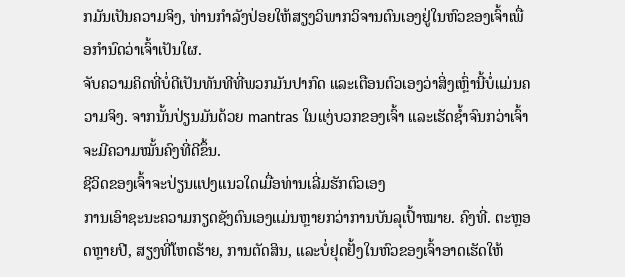ກມັນເປັນຄວາມຈິງ, ທ່ານກໍາລັງປ່ອຍໃຫ້ສຽງວິພາກວິຈານຕົນເອງຢູ່ໃນຫົວຂອງເຈົ້າເພື່ອກໍານົດວ່າເຈົ້າເປັນໃຜ.
ຈັບຄວາມຄິດທີ່ບໍ່ດີເປັນທັນທີທີ່ພວກມັນປາກົດ ແລະເຕືອນຕົວເອງວ່າສິ່ງເຫຼົ່ານີ້ບໍ່ແມ່ນຄວາມຈິງ. ຈາກນັ້ນປ່ຽນມັນດ້ວຍ mantras ໃນແງ່ບວກຂອງເຈົ້າ ແລະເຮັດຊ້ຳຈົນກວ່າເຈົ້າຈະມີຄວາມໝັ້ນຄົງທີ່ດີຂຶ້ນ.
ຊີວິດຂອງເຈົ້າຈະປ່ຽນແປງແນວໃດເມື່ອທ່ານເລີ່ມຮັກຕົວເອງ
ການເອົາຊະນະຄວາມກຽດຊັງຕົນເອງແມ່ນຫຼາຍກວ່າການບັນລຸເປົ້າໝາຍ. ຄົງທີ່. ຕະຫຼອດຫຼາຍປີ, ສຽງທີ່ໂຫດຮ້າຍ, ການຕັດສິນ, ແລະບໍ່ຢຸດຢັ້ງໃນຫົວຂອງເຈົ້າອາດເຮັດໃຫ້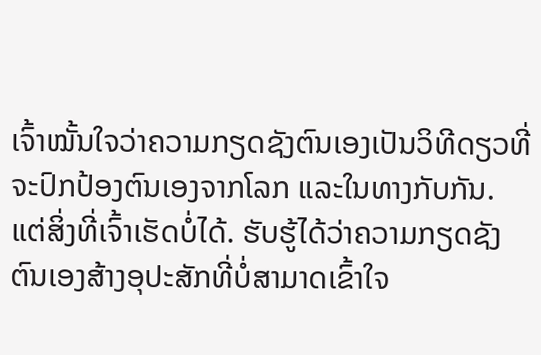ເຈົ້າໝັ້ນໃຈວ່າຄວາມກຽດຊັງຕົນເອງເປັນວິທີດຽວທີ່ຈະປົກປ້ອງຕົນເອງຈາກໂລກ ແລະໃນທາງກັບກັນ.
ແຕ່ສິ່ງທີ່ເຈົ້າເຮັດບໍ່ໄດ້. ຮັບຮູ້ໄດ້ວ່າຄວາມກຽດຊັງຕົນເອງສ້າງອຸປະສັກທີ່ບໍ່ສາມາດເຂົ້າໃຈ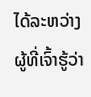ໄດ້ລະຫວ່າງຜູ້ທີ່ເຈົ້າຮູ້ວ່າ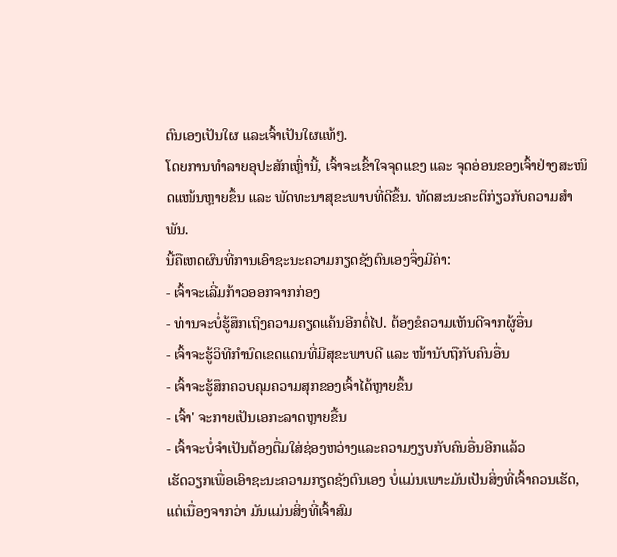ຕົນເອງເປັນໃຜ ແລະເຈົ້າເປັນໃຜແທ້ໆ.
ໂດຍການທຳລາຍອຸປະສັກເຫຼົ່ານີ້, ເຈົ້າຈະເຂົ້າໃຈຈຸດແຂງ ແລະ ຈຸດອ່ອນຂອງເຈົ້າຢ່າງສະໜິດແໜ້ນຫຼາຍຂຶ້ນ ແລະ ພັດທະນາສຸຂະພາບທີ່ດີຂຶ້ນ. ທັດສະນະຄະຕິກ່ຽວກັບຄວາມສຳພັນ.
ນີ້ຄືເຫດຜົນທີ່ການເອົາຊະນະຄວາມກຽດຊັງຕົນເອງຈຶ່ງມີຄ່າ:
- ເຈົ້າຈະເລີ່ມກ້າວອອກຈາກກ່ອງ
- ທ່ານຈະບໍ່ຮູ້ສຶກເຖິງຄວາມຄຽດແຄ້ນອີກຕໍ່ໄປ. ຕ້ອງຂໍຄວາມເຫັນດີຈາກຜູ້ອື່ນ
- ເຈົ້າຈະຮູ້ວິທີກຳນົດເຂດແດນທີ່ມີສຸຂະພາບດີ ແລະ ໜ້ານັບຖືກັບຄົນອື່ນ
- ເຈົ້າຈະຮູ້ສຶກຄວບຄຸມຄວາມສຸກຂອງເຈົ້າໄດ້ຫຼາຍຂຶ້ນ
- ເຈົ້າ' ຈະກາຍເປັນເອກະລາດຫຼາຍຂື້ນ
- ເຈົ້າຈະບໍ່ຈຳເປັນຕ້ອງຕື່ມໃສ່ຊ່ອງຫວ່າງແລະຄວາມງຽບກັບຄົນອື່ນອີກແລ້ວ
ເຮັດວຽກເພື່ອເອົາຊະນະຄວາມກຽດຊັງຕົນເອງ ບໍ່ແມ່ນເພາະມັນເປັນສິ່ງທີ່ເຈົ້າຄວນເຮັດ, ແຕ່ເນື່ອງຈາກວ່າ ມັນແມ່ນສິ່ງທີ່ເຈົ້າສົມ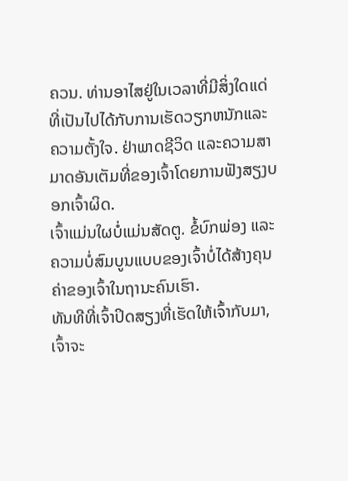ຄວນ. ທ່ານອາໄສຢູ່ໃນເວລາທີ່ມີສິ່ງໃດແດ່ທີ່ເປັນໄປໄດ້ກັບການເຮັດວຽກຫນັກແລະຄວາມຕັ້ງໃຈ. ຢ່າພາດຊີວິດ ແລະຄວາມສາມາດອັນເຕັມທີ່ຂອງເຈົ້າໂດຍການຟັງສຽງບອກເຈົ້າຜິດ.
ເຈົ້າແມ່ນໃຜບໍ່ແມ່ນສັດຕູ. ຂໍ້ບົກພ່ອງ ແລະ ຄວາມບໍ່ສົມບູນແບບຂອງເຈົ້າບໍ່ໄດ້ສ້າງຄຸນຄ່າຂອງເຈົ້າໃນຖານະຄົນເຮົາ.
ທັນທີທີ່ເຈົ້າປິດສຽງທີ່ເຮັດໃຫ້ເຈົ້າກັບມາ, ເຈົ້າຈະ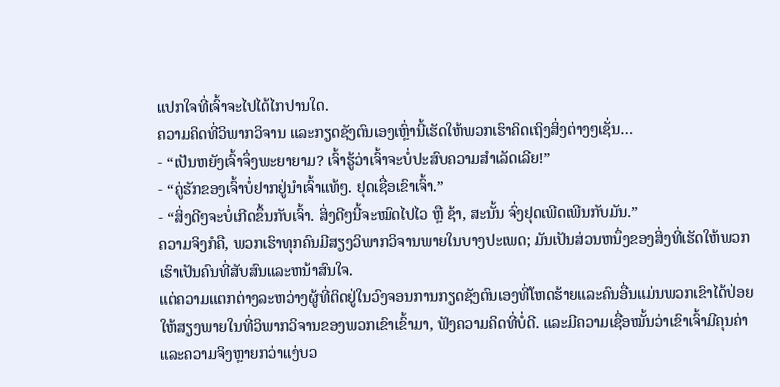ແປກໃຈທີ່ເຈົ້າຈະໄປໄດ້ໄກປານໃດ.
ຄວາມຄິດທີ່ວິພາກວິຈານ ແລະກຽດຊັງຕົນເອງເຫຼົ່ານີ້ເຮັດໃຫ້ພວກເຮົາຄິດເຖິງສິ່ງຕ່າງໆເຊັ່ນ…
- “ເປັນຫຍັງເຈົ້າຈຶ່ງພະຍາຍາມ? ເຈົ້າຮູ້ວ່າເຈົ້າຈະບໍ່ປະສົບຄວາມສຳເລັດເລີຍ!”
- “ຄູ່ຮັກຂອງເຈົ້າບໍ່ຢາກຢູ່ນຳເຈົ້າແທ້ໆ. ຢຸດເຊື່ອເຂົາເຈົ້າ.”
- “ສິ່ງດີໆຈະບໍ່ເກີດຂຶ້ນກັບເຈົ້າ. ສິ່ງດີໆນີ້ຈະໝົດໄປໄວ ຫຼື ຊ້າ, ສະນັ້ນ ຈົ່ງຢຸດເພີດເພີນກັບມັນ.”
ຄວາມຈິງກໍຄື, ພວກເຮົາທຸກຄົນມີສຽງວິພາກວິຈານພາຍໃນບາງປະເພດ; ມັນເປັນສ່ວນຫນຶ່ງຂອງສິ່ງທີ່ເຮັດໃຫ້ພວກເຮົາເປັນຄົນທີ່ສັບສົນແລະຫນ້າສົນໃຈ.
ແຕ່ຄວາມແຕກຕ່າງລະຫວ່າງຜູ້ທີ່ຕິດຢູ່ໃນວົງຈອນການກຽດຊັງຕົນເອງທີ່ໂຫດຮ້າຍແລະຄົນອື່ນແມ່ນພວກເຂົາໄດ້ປ່ອຍໃຫ້ສຽງພາຍໃນທີ່ວິພາກວິຈານຂອງພວກເຂົາເຂົ້າມາ, ຟັງຄວາມຄິດທີ່ບໍ່ດີ. ແລະມີຄວາມເຊື່ອໝັ້ນວ່າເຂົາເຈົ້າມີຄຸນຄ່າ ແລະຄວາມຈິງຫຼາຍກວ່າແງ່ບວ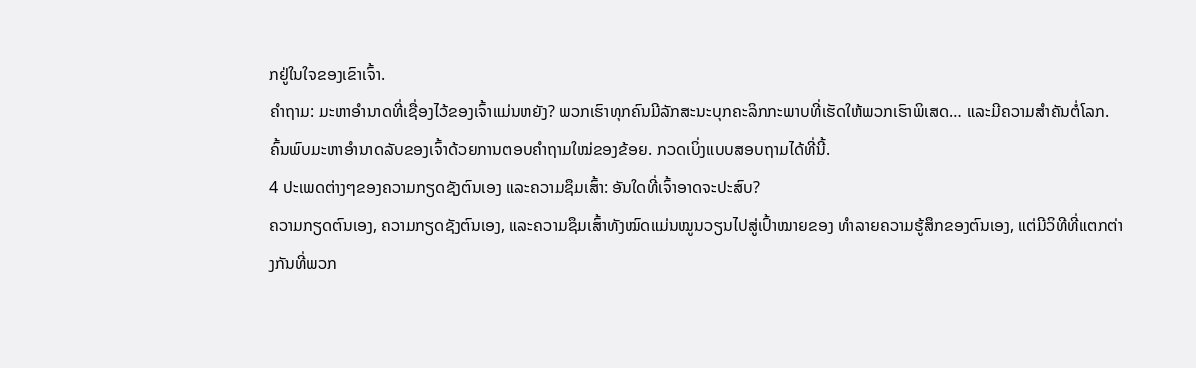ກຢູ່ໃນໃຈຂອງເຂົາເຈົ້າ.
ຄຳຖາມ: ມະຫາອຳນາດທີ່ເຊື່ອງໄວ້ຂອງເຈົ້າແມ່ນຫຍັງ? ພວກເຮົາທຸກຄົນມີລັກສະນະບຸກຄະລິກກະພາບທີ່ເຮັດໃຫ້ພວກເຮົາພິເສດ… ແລະມີຄວາມສໍາຄັນຕໍ່ໂລກ. ຄົ້ນພົບມະຫາອຳນາດລັບຂອງເຈົ້າດ້ວຍການຕອບຄຳຖາມໃໝ່ຂອງຂ້ອຍ. ກວດເບິ່ງແບບສອບຖາມໄດ້ທີ່ນີ້.
4 ປະເພດຕ່າງໆຂອງຄວາມກຽດຊັງຕົນເອງ ແລະຄວາມຊຶມເສົ້າ: ອັນໃດທີ່ເຈົ້າອາດຈະປະສົບ?
ຄວາມກຽດຕົນເອງ, ຄວາມກຽດຊັງຕົນເອງ, ແລະຄວາມຊຶມເສົ້າທັງໝົດແມ່ນໝູນວຽນໄປສູ່ເປົ້າໝາຍຂອງ ທໍາລາຍຄວາມຮູ້ສຶກຂອງຕົນເອງ, ແຕ່ມີວິທີທີ່ແຕກຕ່າງກັນທີ່ພວກ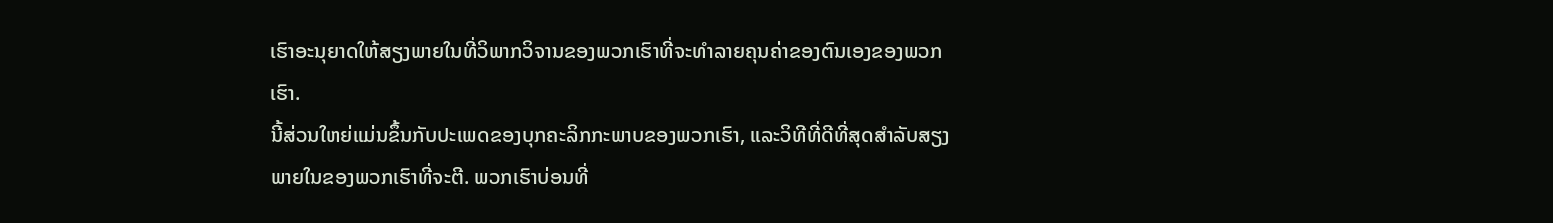ເຮົາອະນຸຍາດໃຫ້ສຽງພາຍໃນທີ່ວິພາກວິຈານຂອງພວກເຮົາທີ່ຈະທໍາລາຍຄຸນຄ່າຂອງຕົນເອງຂອງພວກເຮົາ.
ນີ້ສ່ວນໃຫຍ່ແມ່ນຂຶ້ນກັບປະເພດຂອງບຸກຄະລິກກະພາບຂອງພວກເຮົາ, ແລະວິທີທີ່ດີທີ່ສຸດສໍາລັບສຽງພາຍໃນຂອງພວກເຮົາທີ່ຈະຕີ. ພວກເຮົາບ່ອນທີ່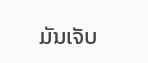ມັນເຈັບ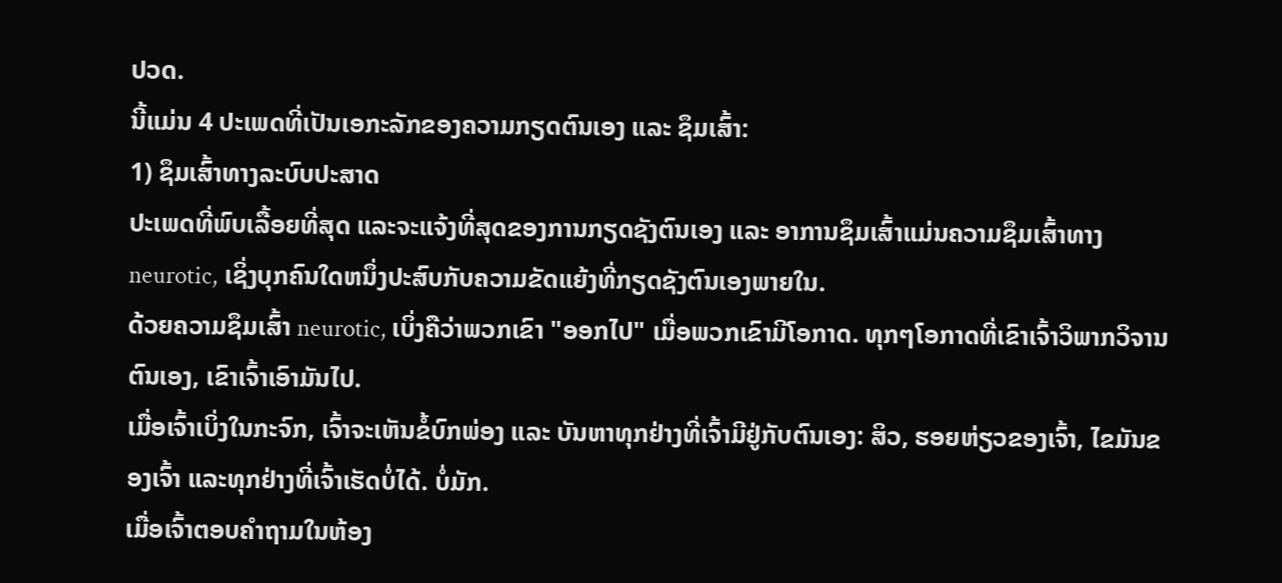ປວດ.
ນີ້ແມ່ນ 4 ປະເພດທີ່ເປັນເອກະລັກຂອງຄວາມກຽດຕົນເອງ ແລະ ຊຶມເສົ້າ:
1) ຊຶມເສົ້າທາງລະບົບປະສາດ
ປະເພດທີ່ພົບເລື້ອຍທີ່ສຸດ ແລະຈະແຈ້ງທີ່ສຸດຂອງການກຽດຊັງຕົນເອງ ແລະ ອາການຊຶມເສົ້າແມ່ນຄວາມຊຶມເສົ້າທາງ neurotic, ເຊິ່ງບຸກຄົນໃດຫນຶ່ງປະສົບກັບຄວາມຂັດແຍ້ງທີ່ກຽດຊັງຕົນເອງພາຍໃນ.
ດ້ວຍຄວາມຊຶມເສົ້າ neurotic, ເບິ່ງຄືວ່າພວກເຂົາ "ອອກໄປ" ເມື່ອພວກເຂົາມີໂອກາດ. ທຸກໆໂອກາດທີ່ເຂົາເຈົ້າວິພາກວິຈານຕົນເອງ, ເຂົາເຈົ້າເອົາມັນໄປ.
ເມື່ອເຈົ້າເບິ່ງໃນກະຈົກ, ເຈົ້າຈະເຫັນຂໍ້ບົກພ່ອງ ແລະ ບັນຫາທຸກຢ່າງທີ່ເຈົ້າມີຢູ່ກັບຕົນເອງ: ສິວ, ຮອຍຫ່ຽວຂອງເຈົ້າ, ໄຂມັນຂອງເຈົ້າ ແລະທຸກຢ່າງທີ່ເຈົ້າເຮັດບໍ່ໄດ້. ບໍ່ມັກ.
ເມື່ອເຈົ້າຕອບຄຳຖາມໃນຫ້ອງ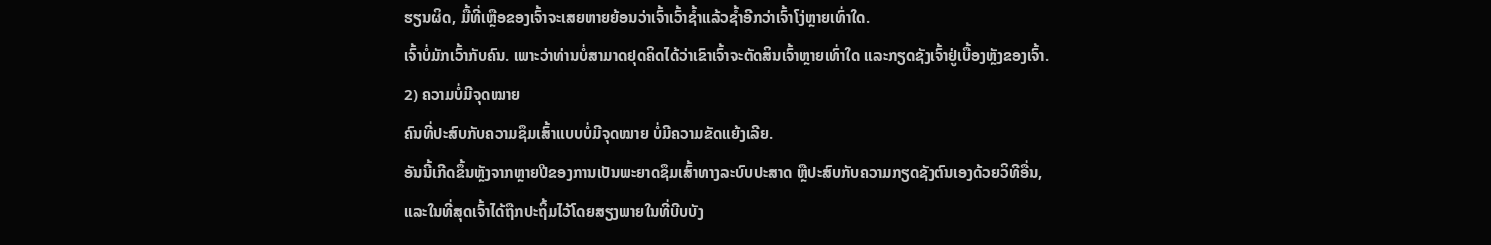ຮຽນຜິດ, ມື້ທີ່ເຫຼືອຂອງເຈົ້າຈະເສຍຫາຍຍ້ອນວ່າເຈົ້າເວົ້າຊ້ຳແລ້ວຊໍ້າອີກວ່າເຈົ້າໂງ່ຫຼາຍເທົ່າໃດ.
ເຈົ້າບໍ່ມັກເວົ້າກັບຄົນ. ເພາະວ່າທ່ານບໍ່ສາມາດຢຸດຄິດໄດ້ວ່າເຂົາເຈົ້າຈະຕັດສິນເຈົ້າຫຼາຍເທົ່າໃດ ແລະກຽດຊັງເຈົ້າຢູ່ເບື້ອງຫຼັງຂອງເຈົ້າ.
2) ຄວາມບໍ່ມີຈຸດໝາຍ
ຄົນທີ່ປະສົບກັບຄວາມຊຶມເສົ້າແບບບໍ່ມີຈຸດໝາຍ ບໍ່ມີຄວາມຂັດແຍ້ງເລີຍ.
ອັນນີ້ເກີດຂຶ້ນຫຼັງຈາກຫຼາຍປີຂອງການເປັນພະຍາດຊຶມເສົ້າທາງລະບົບປະສາດ ຫຼືປະສົບກັບຄວາມກຽດຊັງຕົນເອງດ້ວຍວິທີອື່ນ, ແລະໃນທີ່ສຸດເຈົ້າໄດ້ຖືກປະຖິ້ມໄວ້ໂດຍສຽງພາຍໃນທີ່ບີບບັງ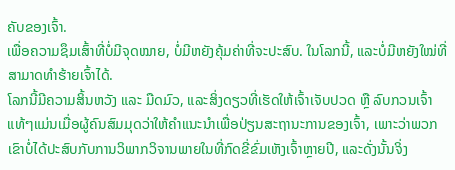ຄັບຂອງເຈົ້າ.
ເພື່ອຄວາມຊຶມເສົ້າທີ່ບໍ່ມີຈຸດໝາຍ, ບໍ່ມີຫຍັງຄຸ້ມຄ່າທີ່ຈະປະສົບ. ໃນໂລກນີ້, ແລະບໍ່ມີຫຍັງໃໝ່ທີ່ສາມາດທຳຮ້າຍເຈົ້າໄດ້.
ໂລກນີ້ມີຄວາມສິ້ນຫວັງ ແລະ ມືດມົວ, ແລະສິ່ງດຽວທີ່ເຮັດໃຫ້ເຈົ້າເຈັບປວດ ຫຼື ລົບກວນເຈົ້າແທ້ໆແມ່ນເມື່ອຜູ້ຄົນສົມມຸດວ່າໃຫ້ຄໍາແນະນໍາເພື່ອປ່ຽນສະຖານະການຂອງເຈົ້າ, ເພາະວ່າພວກເຂົາບໍ່ໄດ້ປະສົບກັບການວິພາກວິຈານພາຍໃນທີ່ກົດຂີ່ຂົ່ມເຫັງເຈົ້າຫຼາຍປີ, ແລະດັ່ງນັ້ນຈິ່ງ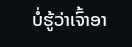ບໍ່ຮູ້ວ່າເຈົ້າອາ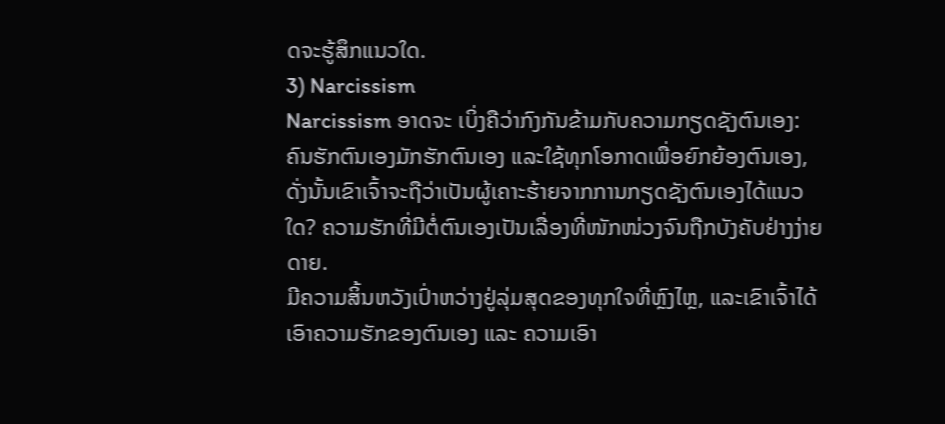ດຈະຮູ້ສຶກແນວໃດ.
3) Narcissism
Narcissism ອາດຈະ ເບິ່ງຄືວ່າກົງກັນຂ້າມກັບຄວາມກຽດຊັງຕົນເອງ: ຄົນຮັກຕົນເອງມັກຮັກຕົນເອງ ແລະໃຊ້ທຸກໂອກາດເພື່ອຍົກຍ້ອງຕົນເອງ, ດັ່ງນັ້ນເຂົາເຈົ້າຈະຖືວ່າເປັນຜູ້ເຄາະຮ້າຍຈາກການກຽດຊັງຕົນເອງໄດ້ແນວໃດ? ຄວາມຮັກທີ່ມີຕໍ່ຕົນເອງເປັນເລື່ອງທີ່ໜັກໜ່ວງຈົນຖືກບັງຄັບຢ່າງງ່າຍດາຍ.
ມີຄວາມສິ້ນຫວັງເປົ່າຫວ່າງຢູ່ລຸ່ມສຸດຂອງທຸກໃຈທີ່ຫຼົງໄຫຼ, ແລະເຂົາເຈົ້າໄດ້ເອົາຄວາມຮັກຂອງຕົນເອງ ແລະ ຄວາມເອົາ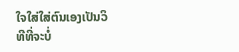ໃຈໃສ່ໃສ່ຕົນເອງເປັນວິທີທີ່ຈະບໍ່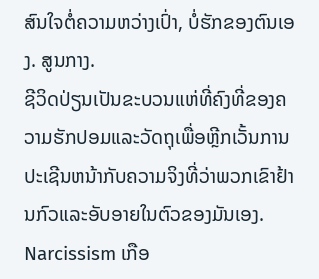ສົນໃຈຕໍ່ຄວາມຫວ່າງເປົ່າ, ບໍ່ຮັກຂອງຕົນເອງ. ສູນກາງ.
ຊີວິດປ່ຽນເປັນຂະບວນແຫ່ທີ່ຄົງທີ່ຂອງຄວາມຮັກປອມແລະວັດຖຸເພື່ອຫຼີກເວັ້ນການປະເຊີນຫນ້າກັບຄວາມຈິງທີ່ວ່າພວກເຂົາຢ້ານກົວແລະອັບອາຍໃນຕົວຂອງມັນເອງ.
Narcissism ເກືອ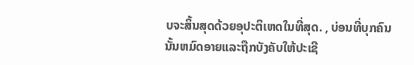ບຈະສິ້ນສຸດດ້ວຍອຸປະຕິເຫດໃນທີ່ສຸດ. , ບ່ອນທີ່ບຸກຄົນນັ້ນຫມົດອາຍແລະຖືກບັງຄັບໃຫ້ປະເຊີ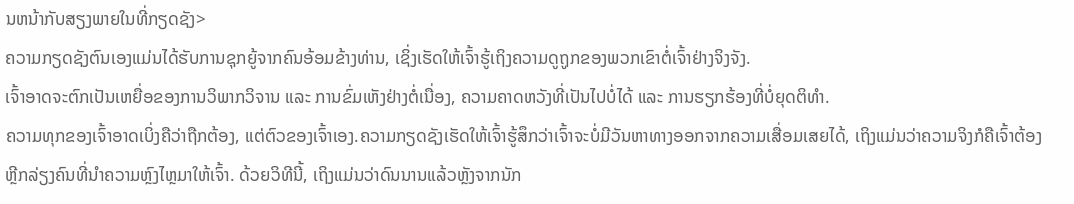ນຫນ້າກັບສຽງພາຍໃນທີ່ກຽດຊັງ>
ຄວາມກຽດຊັງຕົນເອງແມ່ນໄດ້ຮັບການຊຸກຍູ້ຈາກຄົນອ້ອມຂ້າງທ່ານ, ເຊິ່ງເຮັດໃຫ້ເຈົ້າຮູ້ເຖິງຄວາມດູຖູກຂອງພວກເຂົາຕໍ່ເຈົ້າຢ່າງຈິງຈັງ.
ເຈົ້າອາດຈະຕົກເປັນເຫຍື່ອຂອງການວິພາກວິຈານ ແລະ ການຂົ່ມເຫັງຢ່າງຕໍ່ເນື່ອງ, ຄວາມຄາດຫວັງທີ່ເປັນໄປບໍ່ໄດ້ ແລະ ການຮຽກຮ້ອງທີ່ບໍ່ຍຸດຕິທຳ.
ຄວາມທຸກຂອງເຈົ້າອາດເບິ່ງຄືວ່າຖືກຕ້ອງ, ແຕ່ຕົວຂອງເຈົ້າເອງ.ຄວາມກຽດຊັງເຮັດໃຫ້ເຈົ້າຮູ້ສຶກວ່າເຈົ້າຈະບໍ່ມີວັນຫາທາງອອກຈາກຄວາມເສື່ອມເສຍໄດ້, ເຖິງແມ່ນວ່າຄວາມຈິງກໍຄືເຈົ້າຕ້ອງຫຼີກລ່ຽງຄົນທີ່ນຳຄວາມຫຼົງໄຫຼມາໃຫ້ເຈົ້າ. ດ້ວຍວິທີນີ້, ເຖິງແມ່ນວ່າດົນນານແລ້ວຫຼັງຈາກນັກ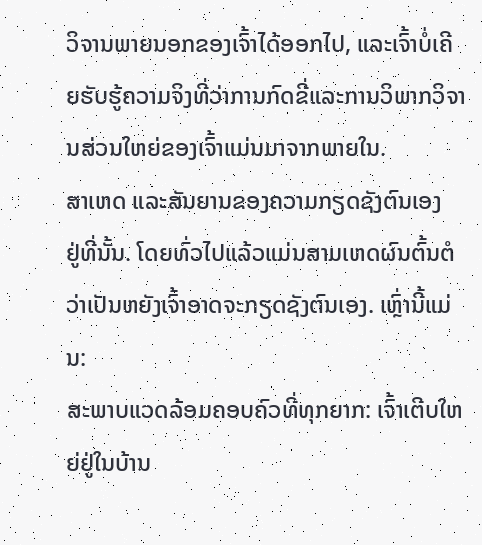ວິຈານພາຍນອກຂອງເຈົ້າໄດ້ອອກໄປ, ແລະເຈົ້າບໍ່ເຄີຍຮັບຮູ້ຄວາມຈິງທີ່ວ່າການກົດຂີ່ແລະການວິພາກວິຈານສ່ວນໃຫຍ່ຂອງເຈົ້າແມ່ນມາຈາກພາຍໃນ.
ສາເຫດ ແລະສັນຍານຂອງຄວາມກຽດຊັງຕົນເອງ
ຢູ່ທີ່ນັ້ນ. ໂດຍທົ່ວໄປແລ້ວແມ່ນສາມເຫດຜົນຕົ້ນຕໍວ່າເປັນຫຍັງເຈົ້າອາດຈະກຽດຊັງຕົນເອງ. ເຫຼົ່ານີ້ແມ່ນ:
ສະພາບແວດລ້ອມຄອບຄົວທີ່ທຸກຍາກ: ເຈົ້າເຕີບໃຫຍ່ຢູ່ໃນບ້ານ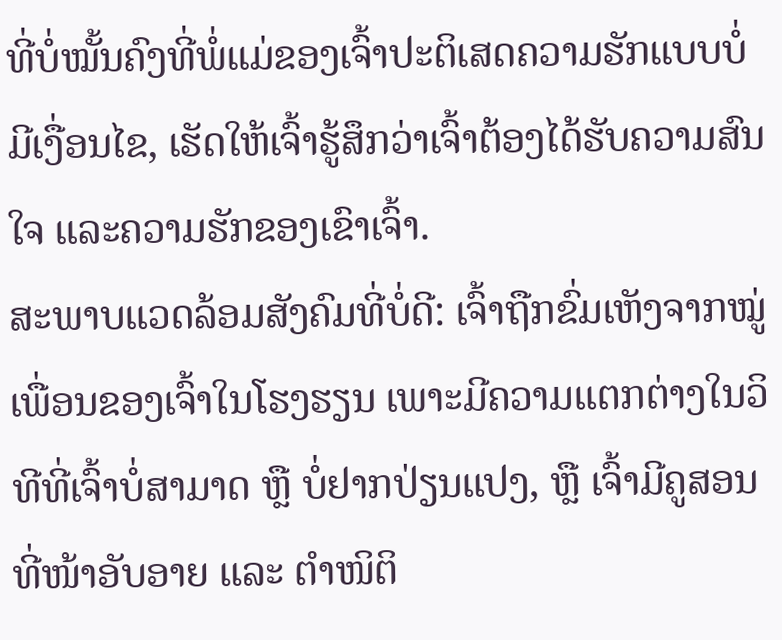ທີ່ບໍ່ໝັ້ນຄົງທີ່ພໍ່ແມ່ຂອງເຈົ້າປະຕິເສດຄວາມຮັກແບບບໍ່ມີເງື່ອນໄຂ, ເຮັດໃຫ້ເຈົ້າຮູ້ສຶກວ່າເຈົ້າຕ້ອງໄດ້ຮັບຄວາມສົນໃຈ ແລະຄວາມຮັກຂອງເຂົາເຈົ້າ.
ສະພາບແວດລ້ອມສັງຄົມທີ່ບໍ່ດີ: ເຈົ້າຖືກຂົ່ມເຫັງຈາກໝູ່ເພື່ອນຂອງເຈົ້າໃນໂຮງຮຽນ ເພາະມີຄວາມແຕກຕ່າງໃນວິທີທີ່ເຈົ້າບໍ່ສາມາດ ຫຼື ບໍ່ຢາກປ່ຽນແປງ, ຫຼື ເຈົ້າມີຄູສອນທີ່ໜ້າອັບອາຍ ແລະ ຕຳໜິຕິ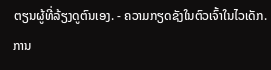ຕຽນຜູ້ທີ່ລ້ຽງດູຕົນເອງ. - ຄວາມກຽດຊັງໃນຕົວເຈົ້າໃນໄວເດັກ.
ການ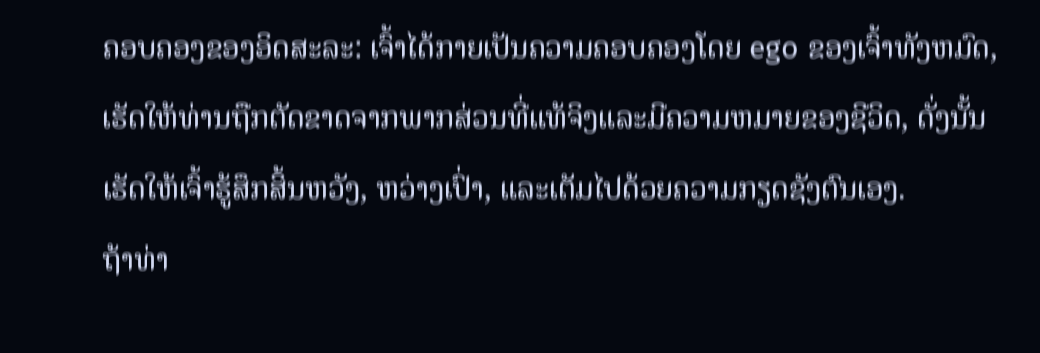ຄອບຄອງຂອງອິດສະລະ: ເຈົ້າໄດ້ກາຍເປັນຄວາມຄອບຄອງໂດຍ ego ຂອງເຈົ້າທັງຫມົດ, ເຮັດໃຫ້ທ່ານຖືກຕັດຂາດຈາກພາກສ່ວນທີ່ແທ້ຈິງແລະມີຄວາມຫມາຍຂອງຊີວິດ, ດັ່ງນັ້ນເຮັດໃຫ້ເຈົ້າຮູ້ສຶກສິ້ນຫວັງ, ຫວ່າງເປົ່າ, ແລະເຕັມໄປດ້ວຍຄວາມກຽດຊັງຕົນເອງ.
ຖ້າທ່າ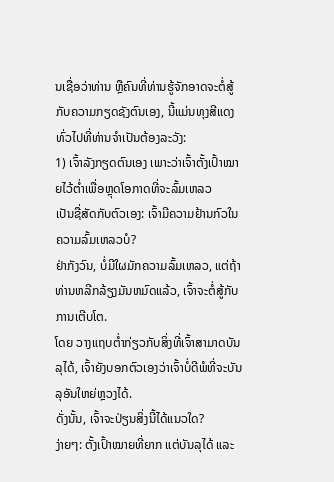ນເຊື່ອວ່າທ່ານ ຫຼືຄົນທີ່ທ່ານຮູ້ຈັກອາດຈະຕໍ່ສູ້ກັບຄວາມກຽດຊັງຕົນເອງ, ນີ້ແມ່ນທຸງສີແດງທົ່ວໄປທີ່ທ່ານຈໍາເປັນຕ້ອງລະວັງ:
1) ເຈົ້າລັງກຽດຕົນເອງ ເພາະວ່າເຈົ້າຕັ້ງເປົ້າໝາຍໄວ້ຕໍ່າເພື່ອຫຼຸດໂອກາດທີ່ຈະລົ້ມເຫລວ
ເປັນຊື່ສັດກັບຕົວເອງ: ເຈົ້າມີຄວາມຢ້ານກົວໃນຄວາມລົ້ມເຫລວບໍ?
ຢ່າກັງວົນ, ບໍ່ມີໃຜມັກຄວາມລົ້ມເຫລວ, ແຕ່ຖ້າທ່ານຫລີກລ້ຽງມັນຫມົດແລ້ວ, ເຈົ້າຈະຕໍ່ສູ້ກັບການເຕີບໂຕ.
ໂດຍ ວາງແຖບຕໍ່າກ່ຽວກັບສິ່ງທີ່ເຈົ້າສາມາດບັນລຸໄດ້, ເຈົ້າຍັງບອກຕົວເອງວ່າເຈົ້າບໍ່ດີພໍທີ່ຈະບັນລຸອັນໃຫຍ່ຫຼວງໄດ້.
ດັ່ງນັ້ນ, ເຈົ້າຈະປ່ຽນສິ່ງນີ້ໄດ້ແນວໃດ?
ງ່າຍໆ: ຕັ້ງເປົ້າໝາຍທີ່ຍາກ ແຕ່ບັນລຸໄດ້ ແລະ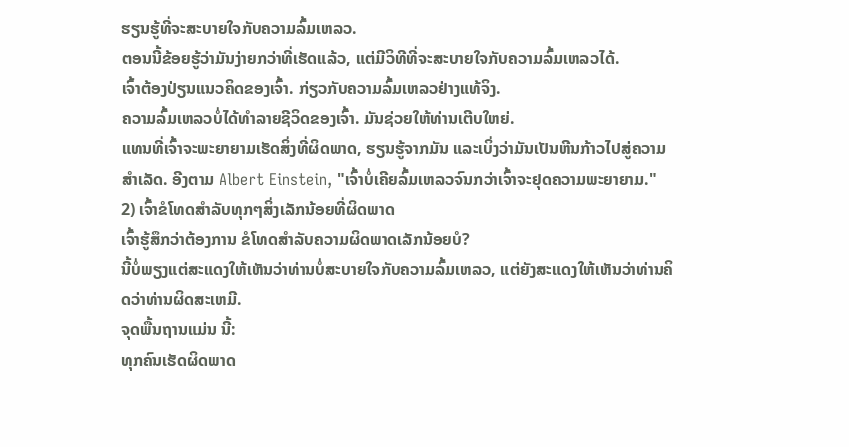ຮຽນຮູ້ທີ່ຈະສະບາຍໃຈກັບຄວາມລົ້ມເຫລວ.
ຕອນນີ້ຂ້ອຍຮູ້ວ່າມັນງ່າຍກວ່າທີ່ເຮັດແລ້ວ, ແຕ່ມີວິທີທີ່ຈະສະບາຍໃຈກັບຄວາມລົ້ມເຫລວໄດ້.
ເຈົ້າຕ້ອງປ່ຽນແນວຄິດຂອງເຈົ້າ. ກ່ຽວກັບຄວາມລົ້ມເຫລວຢ່າງແທ້ຈິງ.
ຄວາມລົ້ມເຫລວບໍ່ໄດ້ທໍາລາຍຊີວິດຂອງເຈົ້າ. ມັນຊ່ວຍໃຫ້ທ່ານເຕີບໃຫຍ່.
ແທນທີ່ເຈົ້າຈະພະຍາຍາມເຮັດສິ່ງທີ່ຜິດພາດ, ຮຽນຮູ້ຈາກມັນ ແລະເບິ່ງວ່າມັນເປັນຫີນກ້າວໄປສູ່ຄວາມສໍາເລັດ. ອີງຕາມ Albert Einstein, "ເຈົ້າບໍ່ເຄີຍລົ້ມເຫລວຈົນກວ່າເຈົ້າຈະຢຸດຄວາມພະຍາຍາມ."
2) ເຈົ້າຂໍໂທດສໍາລັບທຸກໆສິ່ງເລັກນ້ອຍທີ່ຜິດພາດ
ເຈົ້າຮູ້ສຶກວ່າຕ້ອງການ ຂໍໂທດສໍາລັບຄວາມຜິດພາດເລັກນ້ອຍບໍ?
ນີ້ບໍ່ພຽງແຕ່ສະແດງໃຫ້ເຫັນວ່າທ່ານບໍ່ສະບາຍໃຈກັບຄວາມລົ້ມເຫລວ, ແຕ່ຍັງສະແດງໃຫ້ເຫັນວ່າທ່ານຄິດວ່າທ່ານຜິດສະເຫມີ.
ຈຸດພື້ນຖານແມ່ນ ນີ້:
ທຸກຄົນເຮັດຜິດພາດ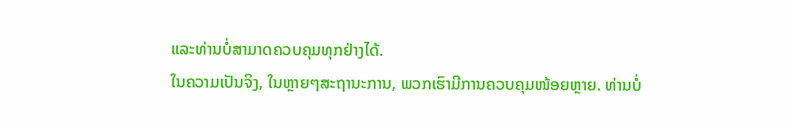ແລະທ່ານບໍ່ສາມາດຄວບຄຸມທຸກຢ່າງໄດ້.
ໃນຄວາມເປັນຈິງ, ໃນຫຼາຍໆສະຖານະການ, ພວກເຮົາມີການຄວບຄຸມໜ້ອຍຫຼາຍ. ທ່ານບໍ່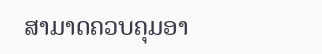ສາມາດຄວບຄຸມອາ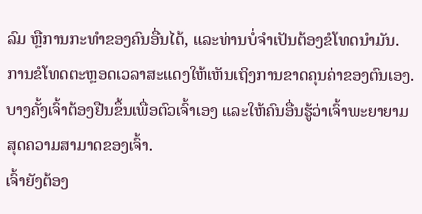ລົມ ຫຼືການກະທຳຂອງຄົນອື່ນໄດ້, ແລະທ່ານບໍ່ຈຳເປັນຕ້ອງຂໍໂທດນຳມັນ.
ການຂໍໂທດຕະຫຼອດເວລາສະແດງໃຫ້ເຫັນເຖິງການຂາດຄຸນຄ່າຂອງຕົນເອງ.ບາງຄັ້ງເຈົ້າຕ້ອງຢືນຂຶ້ນເພື່ອຕົວເຈົ້າເອງ ແລະໃຫ້ຄົນອື່ນຮູ້ວ່າເຈົ້າພະຍາຍາມສຸດຄວາມສາມາດຂອງເຈົ້າ.
ເຈົ້າຍັງຕ້ອງ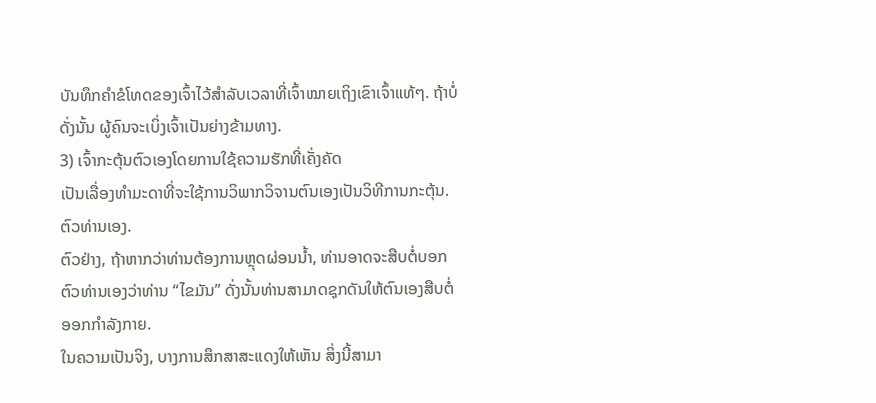ບັນທຶກຄຳຂໍໂທດຂອງເຈົ້າໄວ້ສຳລັບເວລາທີ່ເຈົ້າໝາຍເຖິງເຂົາເຈົ້າແທ້ໆ. ຖ້າບໍ່ດັ່ງນັ້ນ ຜູ້ຄົນຈະເບິ່ງເຈົ້າເປັນຍ່າງຂ້າມທາງ.
3) ເຈົ້າກະຕຸ້ນຕົວເອງໂດຍການໃຊ້ຄວາມຮັກທີ່ເຄັ່ງຄັດ
ເປັນເລື່ອງທຳມະດາທີ່ຈະໃຊ້ການວິພາກວິຈານຕົນເອງເປັນວິທີການກະຕຸ້ນ. ຕົວທ່ານເອງ.
ຕົວຢ່າງ, ຖ້າຫາກວ່າທ່ານຕ້ອງການຫຼຸດຜ່ອນນ້ຳ, ທ່ານອາດຈະສືບຕໍ່ບອກຕົວທ່ານເອງວ່າທ່ານ “ໄຂມັນ” ດັ່ງນັ້ນທ່ານສາມາດຊຸກດັນໃຫ້ຕົນເອງສືບຕໍ່ອອກກໍາລັງກາຍ.
ໃນຄວາມເປັນຈິງ, ບາງການສຶກສາສະແດງໃຫ້ເຫັນ ສິ່ງນີ້ສາມາ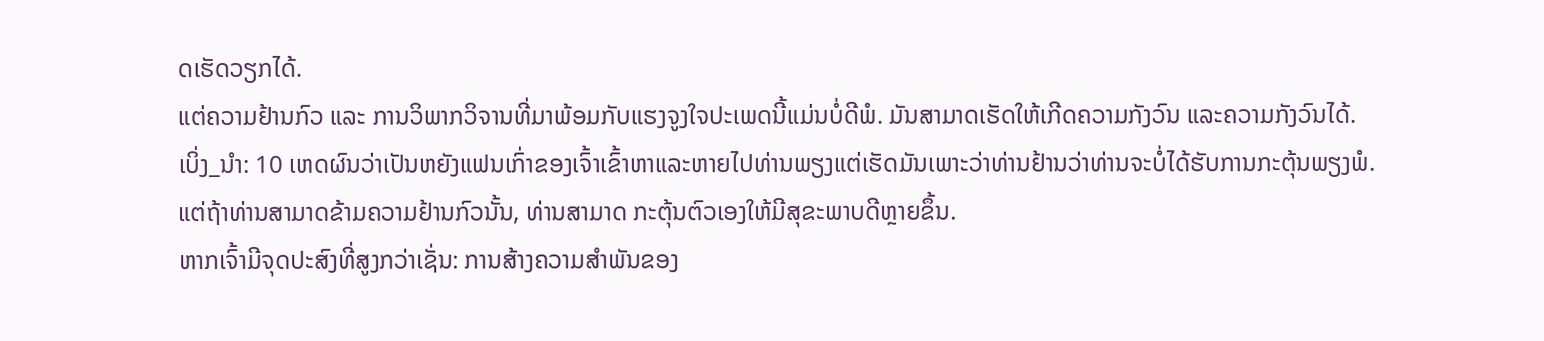ດເຮັດວຽກໄດ້.
ແຕ່ຄວາມຢ້ານກົວ ແລະ ການວິພາກວິຈານທີ່ມາພ້ອມກັບແຮງຈູງໃຈປະເພດນີ້ແມ່ນບໍ່ດີພໍ. ມັນສາມາດເຮັດໃຫ້ເກີດຄວາມກັງວົນ ແລະຄວາມກັງວົນໄດ້.
ເບິ່ງ_ນຳ: 10 ເຫດຜົນວ່າເປັນຫຍັງແຟນເກົ່າຂອງເຈົ້າເຂົ້າຫາແລະຫາຍໄປທ່ານພຽງແຕ່ເຮັດມັນເພາະວ່າທ່ານຢ້ານວ່າທ່ານຈະບໍ່ໄດ້ຮັບການກະຕຸ້ນພຽງພໍ.
ແຕ່ຖ້າທ່ານສາມາດຂ້າມຄວາມຢ້ານກົວນັ້ນ, ທ່ານສາມາດ ກະຕຸ້ນຕົວເອງໃຫ້ມີສຸຂະພາບດີຫຼາຍຂຶ້ນ.
ຫາກເຈົ້າມີຈຸດປະສົງທີ່ສູງກວ່າເຊັ່ນ: ການສ້າງຄວາມສໍາພັນຂອງ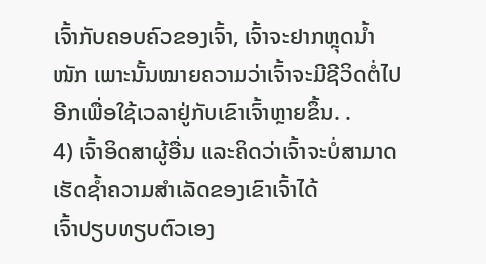ເຈົ້າກັບຄອບຄົວຂອງເຈົ້າ, ເຈົ້າຈະຢາກຫຼຸດນໍ້າໜັກ ເພາະນັ້ນໝາຍຄວາມວ່າເຈົ້າຈະມີຊີວິດຕໍ່ໄປອີກເພື່ອໃຊ້ເວລາຢູ່ກັບເຂົາເຈົ້າຫຼາຍຂຶ້ນ. .
4) ເຈົ້າອິດສາຜູ້ອື່ນ ແລະຄິດວ່າເຈົ້າຈະບໍ່ສາມາດເຮັດຊໍ້າຄວາມສຳເລັດຂອງເຂົາເຈົ້າໄດ້
ເຈົ້າປຽບທຽບຕົວເອງ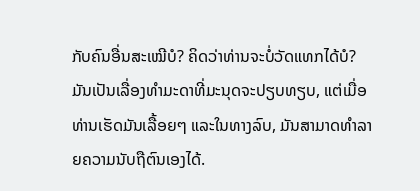ກັບຄົນອື່ນສະເໝີບໍ? ຄິດວ່າທ່ານຈະບໍ່ວັດແທກໄດ້ບໍ?
ມັນເປັນເລື່ອງທຳມະດາທີ່ມະນຸດຈະປຽບທຽບ, ແຕ່ເມື່ອທ່ານເຮັດມັນເລື້ອຍໆ ແລະໃນທາງລົບ, ມັນສາມາດທໍາລາຍຄວາມນັບຖືຕົນເອງໄດ້.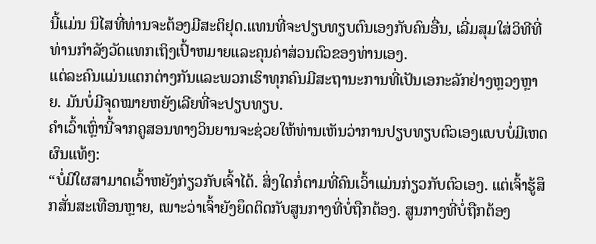ນີ້ແມ່ນ ນິໄສທີ່ທ່ານຈະຕ້ອງມີສະຕິຢຸດ.ແທນທີ່ຈະປຽບທຽບຕົນເອງກັບຄົນອື່ນ, ເລີ່ມສຸມໃສ່ວິທີທີ່ທ່ານກໍາລັງວັດແທກເຖິງເປົ້າຫມາຍແລະຄຸນຄ່າສ່ວນຕົວຂອງທ່ານເອງ.
ແຕ່ລະຄົນແມ່ນແຕກຕ່າງກັນແລະພວກເຮົາທຸກຄົນມີສະຖານະການທີ່ເປັນເອກະລັກຢ່າງຫຼວງຫຼາຍ. ມັນບໍ່ມີຈຸດໝາຍຫຍັງເລີຍທີ່ຈະປຽບທຽບ.
ຄຳເວົ້າເຫຼົ່ານີ້ຈາກຄູສອນທາງວິນຍານຈະຊ່ວຍໃຫ້ທ່ານເຫັນວ່າການປຽບທຽບຕົວເອງແບບບໍ່ມີເຫດຜົນແທ້ໆ:
“ບໍ່ມີໃຜສາມາດເວົ້າຫຍັງກ່ຽວກັບເຈົ້າໄດ້. ສິ່ງໃດກໍ່ຕາມທີ່ຄົນເວົ້າແມ່ນກ່ຽວກັບຕົວເອງ. ແຕ່ເຈົ້າຮູ້ສຶກສັ່ນສະເທືອນຫຼາຍ, ເພາະວ່າເຈົ້າຍັງຍຶດຕິດກັບສູນກາງທີ່ບໍ່ຖືກຕ້ອງ. ສູນກາງທີ່ບໍ່ຖືກຕ້ອງ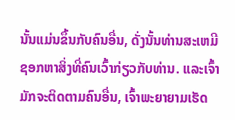ນັ້ນແມ່ນຂຶ້ນກັບຄົນອື່ນ, ດັ່ງນັ້ນທ່ານສະເຫມີຊອກຫາສິ່ງທີ່ຄົນເວົ້າກ່ຽວກັບທ່ານ. ແລະເຈົ້າມັກຈະຕິດຕາມຄົນອື່ນ, ເຈົ້າພະຍາຍາມເຮັດ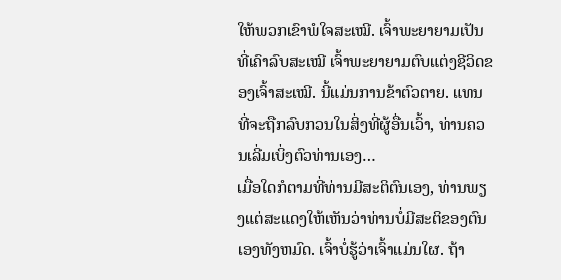ໃຫ້ພວກເຂົາພໍໃຈສະເໝີ. ເຈົ້າພະຍາຍາມເປັນທີ່ເຄົາລົບສະເໝີ ເຈົ້າພະຍາຍາມຕົບແຕ່ງຊີວິດຂອງເຈົ້າສະເໝີ. ນີ້ແມ່ນການຂ້າຕົວຕາຍ. ແທນທີ່ຈະຖືກລົບກວນໃນສິ່ງທີ່ຜູ້ອື່ນເວົ້າ, ທ່ານຄວນເລີ່ມເບິ່ງຕົວທ່ານເອງ…
ເມື່ອໃດກໍຕາມທີ່ທ່ານມີສະຕິຕົນເອງ, ທ່ານພຽງແຕ່ສະແດງໃຫ້ເຫັນວ່າທ່ານບໍ່ມີສະຕິຂອງຕົນເອງທັງຫມົດ. ເຈົ້າບໍ່ຮູ້ວ່າເຈົ້າແມ່ນໃຜ. ຖ້າ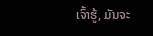ເຈົ້າຮູ້, ມັນຈະ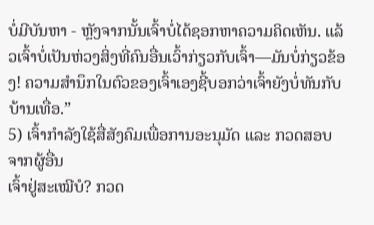ບໍ່ມີບັນຫາ - ຫຼັງຈາກນັ້ນເຈົ້າບໍ່ໄດ້ຊອກຫາຄວາມຄິດເຫັນ. ແລ້ວເຈົ້າບໍ່ເປັນຫ່ວງສິ່ງທີ່ຄົນອື່ນເວົ້າກ່ຽວກັບເຈົ້າ—ມັນບໍ່ກ່ຽວຂ້ອງ! ຄວາມສຳນຶກໃນຕົວຂອງເຈົ້າເອງຊີ້ບອກວ່າເຈົ້າຍັງບໍ່ທັນກັບບ້ານເທື່ອ.”
5) ເຈົ້າກຳລັງໃຊ້ສື່ສັງຄົມເພື່ອການອະນຸມັດ ແລະ ກວດສອບຈາກຜູ້ອື່ນ
ເຈົ້າຢູ່ສະເໝີບໍ? ກວດ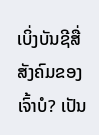ເບິ່ງບັນຊີສື່ສັງຄົມຂອງເຈົ້າບໍ? ເປັນ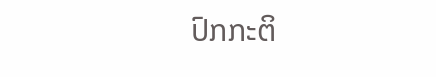ປົກກະຕິ